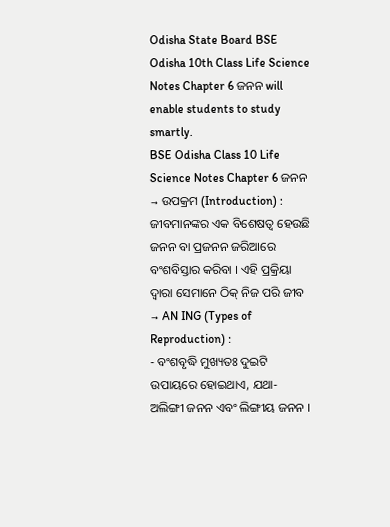Odisha State Board BSE Odisha 10th Class Life Science Notes Chapter 6 ଜନନ will enable students to study smartly.
BSE Odisha Class 10 Life Science Notes Chapter 6 ଜନନ
→ ଉପକ୍ରମ (Introduction) :
ଜୀବମାନଙ୍କର ଏକ ବିଶେଷତ୍ଵ ହେଉଛି ଜନନ ବା ପ୍ରଜନନ ଜରିଆରେ ବଂଶବିସ୍ତାର କରିବା । ଏହି ପ୍ରକ୍ରିୟା ଦ୍ବାରା ସେମାନେ ଠିକ୍ ନିଜ ପରି ଜୀବ
→ AN ING (Types of Reproduction) :
- ବଂଶବୃଦ୍ଧି ମୁଖ୍ୟତଃ ଦୁଇଟି ଉପାୟରେ ହୋଇଥାଏ, ଯଥା- ଅଲିଙ୍ଗୀ ଜନନ ଏବଂ ଲିଙ୍ଗୀୟ ଜନନ ।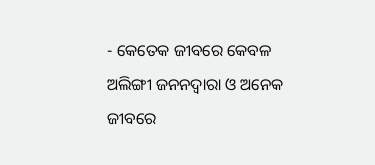- କେତେକ ଜୀବରେ କେବଳ ଅଲିଙ୍ଗୀ ଜନନଦ୍ୱାରା ଓ ଅନେକ ଜୀବରେ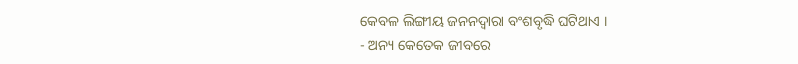କେବଳ ଲିଙ୍ଗୀୟ ଜନନଦ୍ୱାରା ବଂଶବୃଦ୍ଧି ଘଟିଥାଏ ।
- ଅନ୍ୟ କେତେକ ଜୀବରେ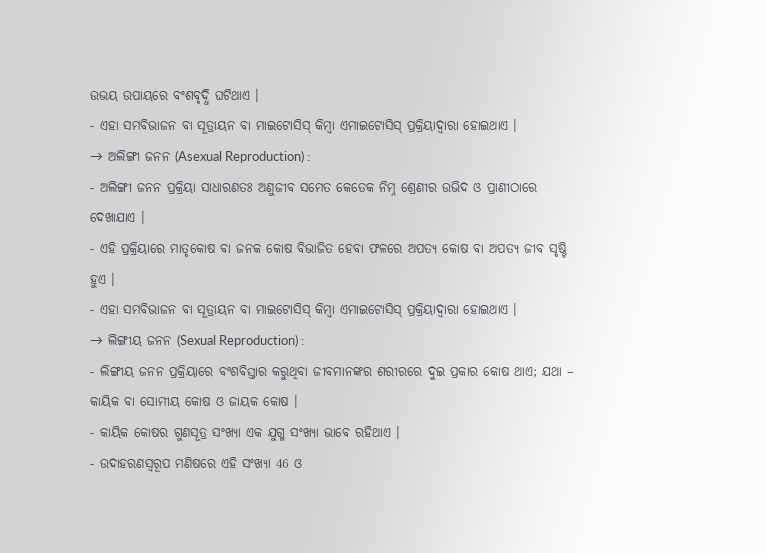ଉଭୟ ଉପାୟରେ ବଂଶବୃଦ୍ଧି ଘଟିଥାଏ ।
- ଏହା ସମବିଭାଜନ ବା ସୂତ୍ରାୟନ ବା ମାଇଟୋସିସ୍ କିମ୍ବା ଏମାଇଟୋସିସ୍ ପ୍ରକ୍ରିୟାଦ୍ଵାରା ହୋଇଥାଏ ।
→ ଅଲିଙ୍ଗୀ ଜନନ (Asexual Reproduction) :
- ଅଲିଙ୍ଗୀ ଜନନ ପ୍ରକ୍ରିୟା ସାଧାରଣତଃ ଅଣୁଜୀବ ସମେତ କେତେକ ନିମ୍ନ ଶ୍ରେଣୀର ଉଭିଦ ଓ ପ୍ରାଣୀଠାରେ ଦେଖାଯାଏ ।
- ଏହି ପ୍ରକ୍ରିୟାରେ ମାତୃକୋଷ ବା ଜନକ କୋଷ ବିଭାଜିତ ହେବା ଫଳରେ ଅପତ୍ୟ କୋଷ ବା ଅପତ୍ୟ ଜୀବ ସୃଷ୍ଟି ହୁଏ ।
- ଏହା ସମବିଭାଜନ ବା ସୂତ୍ରାୟନ ବା ମାଇଟୋସିସ୍ କିମ୍ବା ଏମାଇଟୋସିସ୍ ପ୍ରକ୍ରିୟାଦ୍ଵାରା ହୋଇଥାଏ ।
→ ଲିଙ୍ଗୀୟ ଜନନ (Sexual Reproduction) :
- ଲିଙ୍ଗୀୟ ଜନନ ପ୍ରକ୍ରିୟାରେ ବଂଶବିସ୍ତାର କରୁଥିବା ଜୀବମାନଙ୍କର ଶରୀରରେ ଦୁଇ ପ୍ରକାର କୋଷ ଥାଏ; ଯଥା – କାୟିକ ବା ସୋମୀୟ କୋଷ ଓ ଜାୟକ କୋଷ ।
- କାୟିକ କୋଷର ଗୁଣସୂତ୍ର ସଂଖ୍ୟା ଏକ ଯୁଗ୍ମ ସଂଖ୍ୟା ଭାବେ ରହିଥାଏ ।
- ଉଦାହରଣସ୍ୱରୂପ ମଣିଷରେ ଏହି ସଂଖ୍ୟା 46 ଓ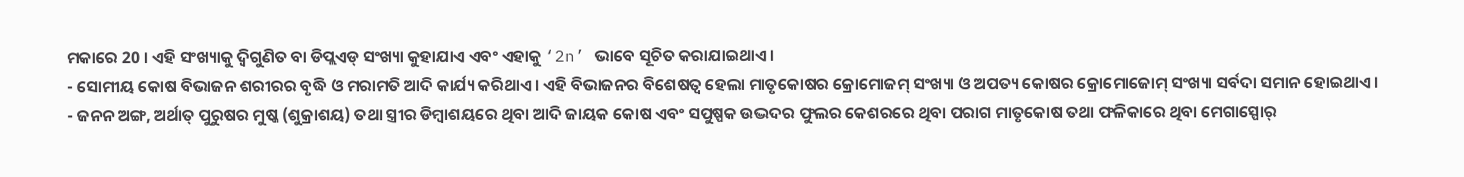ମକାରେ 20 । ଏହି ସଂଖ୍ୟାକୁ ଦ୍ବିଗୁଣିତ ବା ଡିପ୍ଲଏଡ୍ ସଂଖ୍ୟା କୁହାଯାଏ ଏବଂ ଏହାକୁ ‘2n’ ଭାବେ ସୂଚିତ କରାଯାଇଥାଏ ।
- ସୋମୀୟ କୋଷ ବିଭାଜନ ଶରୀରର ବୃଦ୍ଧି ଓ ମରାମତି ଆଦି କାର୍ଯ୍ୟ କରିଥାଏ । ଏହି ବିଭାଜନର ବିଶେଷତ୍ଵ ହେଲା ମାତୃକୋଷର କ୍ରୋମୋଜମ୍ ସଂଖ୍ୟା ଓ ଅପତ୍ୟ କୋଷର କ୍ରୋମୋଜୋମ୍ ସଂଖ୍ୟା ସର୍ବଦା ସମାନ ହୋଇଥାଏ ।
- ଜନନ ଅଙ୍ଗ, ଅର୍ଥାତ୍ ପୁରୁଷର ମୁଷ୍କ (ଶୁକ୍ରାଶୟ) ତଥା ସ୍ତ୍ରୀର ଡିମ୍ବାଶୟରେ ଥିବା ଆଦି ଜାୟକ କୋଷ ଏବଂ ସପୁଷ୍ପକ ଉଦ୍ଭଦର ଫୁଲର କେଶରରେ ଥିବା ପରାଗ ମାତୃକୋଷ ତଥା ଫଳିକାରେ ଥିବା ମେଗାସ୍ପୋର୍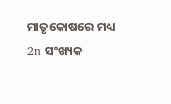ମାତୃକୋଷରେ ମଧ୍ୟ 2n ସଂଖ୍ୟକ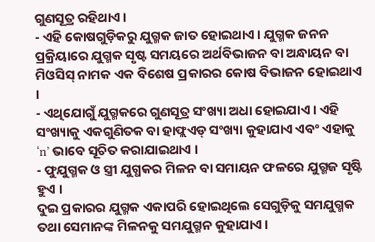ଗୁଣସୂତ୍ର ରହିଥାଏ ।
- ଏହି କୋଷଗୁଡ଼ିକରୁ ଯୁଗ୍ମକ ଜାତ ହୋଇଥାଏ । ଯୁଗ୍ମକ ଜନନ ପ୍ରକ୍ରିୟାରେ ଯୁଗ୍ମକ ସୃଷ୍ଟ ସମୟରେ ଅର୍ଥବିଭାଜନ ବା ଅନ୍ଧାୟନ ବା ମିଓସିସ୍ ନାମକ ଏକ ବିଶେଷ ପ୍ରକାରର କୋଷ ବିଭାଜନ ହୋଇଥାଏ ।
- ଏଥିଯୋଗୁଁ ଯୁଗ୍ମକରେ ଗୁଣସୂତ୍ର ସଂଖ୍ୟା ଅଧା ହୋଇଯାଏ । ଏହି ସଂଖ୍ୟାକୁ ଏକଗୁଣିତକ ବା ହାଫ୍ଲଏଡ୍ ସଂଖ୍ୟା କୁହାଯାଏ ଏବଂ ଏହାକୁ ‘n’ ଭାବେ ସୂଚିତ କରାଯାଇଥାଏ ।
- ଫୁଯୁଗ୍ମକ ଓ ସ୍ତ୍ରୀ ଯୁଗ୍ଧକର ମିଳନ ବା ସମାୟନ ଫଳରେ ଯୁଗ୍ମଜ ସୃଷ୍ଟି ହୁଏ ।
ଦୁଇ ପ୍ରକାରର ଯୁଗ୍ମକ ଏକାପରି ହୋଇଥିଲେ ସେଗୁଡ଼ିକୁ ସମଯୁଗ୍ମକ ତଥା ସେମାନଙ୍କ ମିଳନକୁ ସମଯୁଗ୍ମନ କୁହାଯାଏ ।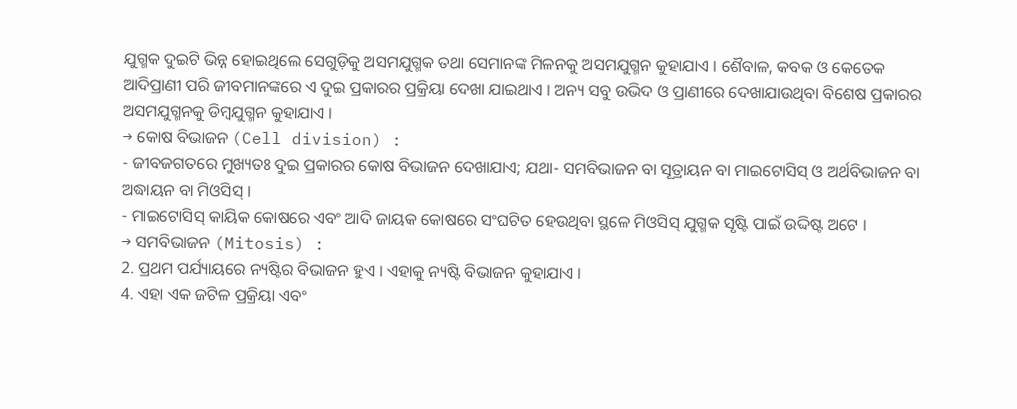ଯୁଗ୍ମକ ଦୁଇଟି ଭିନ୍ନ ହୋଇଥିଲେ ସେଗୁଡ଼ିକୁ ଅସମଯୁଗ୍ମକ ତଥା ସେମାନଙ୍କ ମିଳନକୁ ଅସମଯୁଗ୍ମନ କୁହାଯାଏ । ଶୈବାଳ, କବକ ଓ କେତେକ ଆଦିପ୍ରାଣୀ ପରି ଜୀବମାନଙ୍କରେ ଏ ଦୁଇ ପ୍ରକାରର ପ୍ରକ୍ରିୟା ଦେଖା ଯାଇଥାଏ । ଅନ୍ୟ ସବୁ ଉଭିଦ ଓ ପ୍ରାଣୀରେ ଦେଖାଯାଉଥିବା ବିଶେଷ ପ୍ରକାରର ଅସମଯୁଗ୍ମନକୁ ଡିମ୍ବଯୁଗ୍ମନ କୁହାଯାଏ ।
→ କୋଷ ବିଭାଜନ (Cell division) :
- ଜୀବଜଗତରେ ମୁଖ୍ୟତଃ ଦୁଇ ପ୍ରକାରର କୋଷ ବିଭାଜନ ଦେଖାଯାଏ; ଯଥା- ସମବିଭାଜନ ବା ସୂତ୍ରାୟନ ବା ମାଇଟୋସିସ୍ ଓ ଅର୍ଥବିଭାଜନ ବା ଅଦ୍ଧାୟନ ବା ମିଓସିସ୍ ।
- ମାଇଟୋସିସ୍ କାୟିକ କୋଷରେ ଏବଂ ଆଦି ଜାୟକ କୋଷରେ ସଂଘଟିତ ହେଉଥିବା ସ୍ଥଳେ ମିଓସିସ୍ ଯୁଗ୍ମକ ସୃଷ୍ଟି ପାଇଁ ଉଦ୍ଦିଷ୍ଟ ଅଟେ ।
→ ସମବିଭାଜନ (Mitosis) :
2. ପ୍ରଥମ ପର୍ଯ୍ୟାୟରେ ନ୍ୟଷ୍ଟିର ବିଭାଜନ ହୁଏ । ଏହାକୁ ନ୍ୟଷ୍ଟି ବିଭାଜନ କୁହାଯାଏ ।
4. ଏହା ଏକ ଜଟିଳ ପ୍ରକ୍ରିୟା ଏବଂ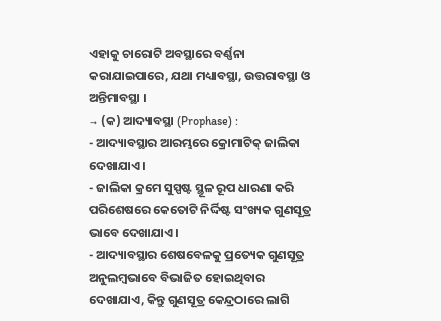ଏହାକୁ ଚାରୋଟି ଅବସ୍ଥାରେ ବର୍ଣ୍ଣନା କରାଯାଇପାରେ, ଯଥା ମଧ୍ୟାବସ୍ଥା, ଉତ୍ତରାବସ୍ଥା ଓ ଅନ୍ତିମାବସ୍ଥା ।
→ (କ) ଆଦ୍ୟାବସ୍ଥା (Prophase) :
- ଆଦ୍ୟାବସ୍ଥାର ଆରମ୍ଭରେ କ୍ରୋମାଟିକ୍ ଜାଲିକା ଦେଖାଯାଏ ।
- ଜାଲିକା କ୍ରମେ ସୁସ୍ପଷ୍ଟ ସ୍ଥୂଳ ରୂପ ଧାରଣା କରି ପରିଶେଷରେ କେତୋଟି ନିର୍ଦ୍ଦିଷ୍ଟ ସଂଖ୍ୟକ ଗୁଣସୂତ୍ର ଭାବେ ଦେଖାଯାଏ ।
- ଆଦ୍ୟାବସ୍ଥାର ଶେଷବେଳକୁ ପ୍ରତ୍ୟେକ ଗୁଣସୂତ୍ର ଅନୁଲମ୍ବଭାବେ ବିଭାଜିତ ହୋଇଥିବାର ଦେଖାଯାଏ, କିନ୍ତୁ ଗୁଣସୂତ୍ର କେନ୍ଦ୍ରଠାରେ ଲାଗି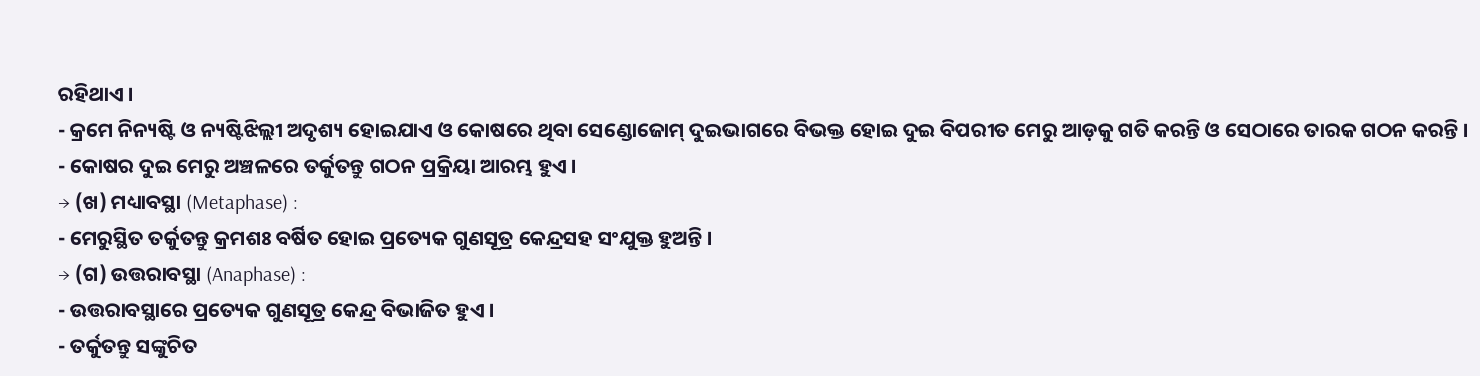ରହିଥାଏ ।
- କ୍ରମେ ନିନ୍ୟଷ୍ଟି ଓ ନ୍ୟଷ୍ଟିଝିଲ୍ଲୀ ଅଦୃଶ୍ୟ ହୋଇଯାଏ ଓ କୋଷରେ ଥିବା ସେଣ୍ଡୋଜୋମ୍ ଦୁଇଭାଗରେ ବିଭକ୍ତ ହୋଇ ଦୁଇ ବିପରୀତ ମେରୁ ଆଡ଼କୁ ଗତି କରନ୍ତି ଓ ସେଠାରେ ତାରକ ଗଠନ କରନ୍ତି ।
- କୋଷର ଦୁଇ ମେରୁ ଅଞ୍ଚଳରେ ତର୍କୁତନ୍ତୁ ଗଠନ ପ୍ରକ୍ରିୟା ଆରମ୍ଭ ହୁଏ ।
→ (ଖ) ମଧ୍ୟାବସ୍ଥା (Metaphase) :
- ମେରୁସ୍ଥିତ ତର୍କୁତନ୍ତୁ କ୍ରମଶଃ ବର୍ଷିତ ହୋଇ ପ୍ରତ୍ୟେକ ଗୁଣସୂତ୍ର କେନ୍ଦ୍ରସହ ସଂଯୁକ୍ତ ହୁଅନ୍ତି ।
→ (ଗ) ଉତ୍ତରାବସ୍ଥା (Anaphase) :
- ଉତ୍ତରାବସ୍ଥାରେ ପ୍ରତ୍ୟେକ ଗୁଣସୂତ୍ର କେନ୍ଦ୍ର ବିଭାଜିତ ହୁଏ ।
- ତର୍କୁତନ୍ତୁ ସଙ୍କୁଚିତ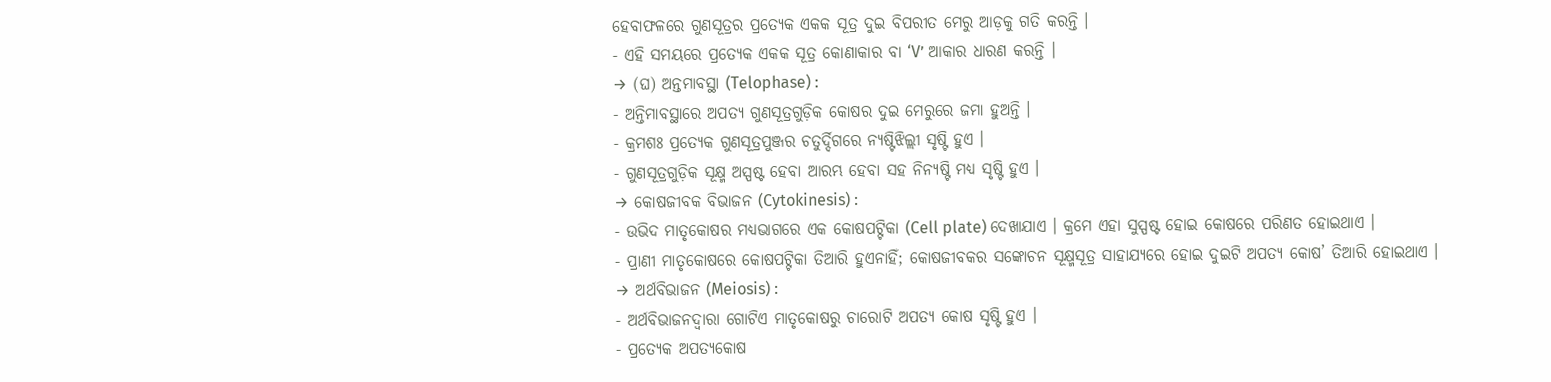ହେବାଫଳରେ ଗୁଣସୂତ୍ରର ପ୍ରତ୍ୟେକ ଏକକ ସୂତ୍ର ଦୁଇ ବିପରୀତ ମେରୁ ଆଡ଼କୁ ଗତି କରନ୍ତି ।
- ଏହି ସମୟରେ ପ୍ରତ୍ୟେକ ଏକକ ସୂତ୍ର କୋଣାକାର ବା ‘V’ ଆକାର ଧାରଣ କରନ୍ତି ।
→ (ଘ) ଅନ୍ତମାବସ୍ଥା (Telophase) :
- ଅନ୍ତିମାବସ୍ଥାରେ ଅପତ୍ୟ ଗୁଣସୂତ୍ରଗୁଡ଼ିକ କୋଷର ଦୁଇ ମେରୁରେ ଜମା ହୁଅନ୍ତି ।
- କ୍ରମଶଃ ପ୍ରତ୍ୟେକ ଗୁଣସୂତ୍ରପୁଞ୍ଜର ଚତୁର୍ଦ୍ଦିଗରେ ନ୍ୟଷ୍ଟିଝିଲ୍ଲୀ ସୃଷ୍ଟି ହୁଏ ।
- ଗୁଣସୂତ୍ରଗୁଡ଼ିକ ସୂକ୍ଷ୍ମ ଅସ୍ପଷ୍ଟ ହେବା ଆରମ୍ଭ ହେବା ସହ ନିନ୍ୟଷ୍ଟି ମଧ୍ୟ ସୃଷ୍ଟି ହୁଏ ।
→ କୋଷଜୀବକ ବିଭାଜନ (Cytokinesis) :
- ଉଭିଦ ମାତୃକୋଷର ମଧ୍ୟଭାଗରେ ଏକ କୋଷପଟ୍ଟିକା (Cell plate) ଦେଖାଯାଏ । କ୍ରମେ ଏହା ସୁସ୍ପଷ୍ଟ ହୋଇ କୋଷରେ ପରିଣତ ହୋଇଥାଏ ।
- ପ୍ରାଣୀ ମାତୃକୋଷରେ କୋଷପଟ୍ଟିକା ତିଆରି ହୁଏନାହିଁ; କୋଷଜୀବକର ସଙ୍କୋଚନ ସୂକ୍ଷ୍ମସୂତ୍ର ସାହାଯ୍ୟରେ ହୋଇ ଦୁଇଟି ଅପତ୍ୟ କୋଷ’ ତିଆରି ହୋଇଥାଏ ।
→ ଅର୍ଥବିଭାଜନ (Meiosis) :
- ଅର୍ଥବିଭାଜନଦ୍ଵାରା ଗୋଟିଏ ମାତୃକୋଷରୁ ଚାରୋଟି ଅପତ୍ୟ କୋଷ ସୃଷ୍ଟି ହୁଏ ।
- ପ୍ରତ୍ୟେକ ଅପତ୍ୟକୋଷ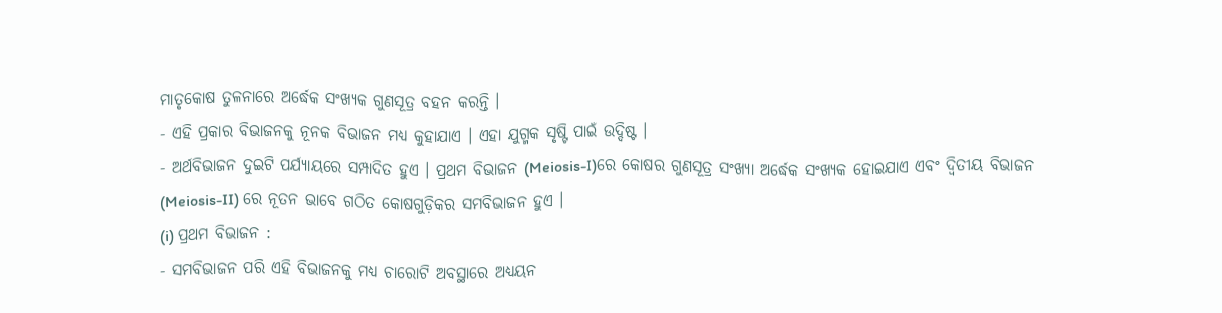ମାତୃକୋଷ ତୁଳନାରେ ଅର୍ଦ୍ଧେକ ସଂଖ୍ୟକ ଗୁଣସୂତ୍ର ବହନ କରନ୍ତି ।
- ଏହି ପ୍ରକାର ବିଭାଜନକୁ ନୂନକ ବିଭାଜନ ମଧ୍ୟ କୁହାଯାଏ । ଏହା ଯୁଗ୍ମକ ସୃଷ୍ଟି ପାଇଁ ଉଦ୍ଦିଷ୍ଟ ।
- ଅର୍ଥବିଭାଜନ ଦୁଇଟି ପର୍ଯ୍ୟାୟରେ ସମ୍ପାଦିତ ହୁଏ । ପ୍ରଥମ ବିଭାଜନ (Meiosis-I)ରେ କୋଷର ଗୁଣସୂତ୍ର ସଂଖ୍ୟା ଅର୍ଦ୍ଧେକ ସଂଖ୍ୟକ ହୋଇଯାଏ ଏବଂ ଦ୍ଵିତୀୟ ବିଭାଜନ (Meiosis-II) ରେ ନୂତନ ଭାବେ ଗଠିତ କୋଷଗୁଡ଼ିକର ସମବିଭାଜନ ହୁଏ ।
(i) ପ୍ରଥମ ବିଭାଜନ :
- ସମବିଭାଜନ ପରି ଏହି ବିଭାଜନକୁ ମଧ୍ଯ ଚାରୋଟି ଅବସ୍ଥାରେ ଅଧ୍ୟୟନ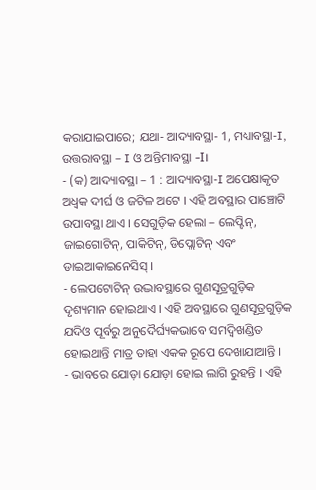କରାଯାଇପାରେ; ଯଥା- ଆଦ୍ୟାବସ୍ଥା- 1, ମଧ୍ୟାବସ୍ଥା-I, ଉତ୍ତରାବସ୍ଥା – I ଓ ଅନ୍ତିମାବସ୍ଥା -I।
- (କ) ଆଦ୍ୟାବସ୍ଥା – 1 : ଆଦ୍ୟାବସ୍ଥା-I ଅପେକ୍ଷାକୃତ ଅଧ୍ବକ ଦୀର୍ଘ ଓ ଜଟିଳ ଅଟେ । ଏହି ଅବସ୍ଥାର ପାଞ୍ଚୋଟି ଉପାବସ୍ଥା ଥାଏ । ସେଗୁଡ଼ିକ ହେଲା – ଲେପ୍ଟିନ୍, ଜାଇଗୋଟିନ୍, ପାକିଟିନ୍, ଡିପ୍ଲୋଟିନ୍ ଏବଂ ଡାଇଆକାଇନେସିସ୍ ।
- ଲେପଟୋଟିନ୍ ଉଦ୍ଭାବସ୍ଥାରେ ଗୁଣସୂତ୍ରଗୁଡ଼ିକ ଦୃଶ୍ୟମାନ ହୋଇଥାଏ । ଏହି ଅବସ୍ଥାରେ ଗୁଣସୂତ୍ରଗୁଡ଼ିକ ଯଦିଓ ପୂର୍ବରୁ ଅନୁଦୈର୍ଘ୍ୟକଭାବେ ସମଦ୍ଵିଖଣ୍ଡିତ ହୋଇଥାନ୍ତି ମାତ୍ର ତାହା ଏକକ ରୂପେ ଦେଖାଯାଆନ୍ତି ।
- ଭାବରେ ଯୋଡ଼ା ଯୋଡ଼ା ହୋଇ ଲାଗି ରୁହନ୍ତି । ଏହି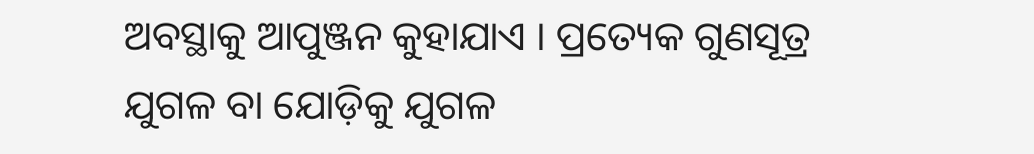ଅବସ୍ଥାକୁ ଆପୁଞ୍ଜନ କୁହାଯାଏ । ପ୍ରତ୍ୟେକ ଗୁଣସୂତ୍ର ଯୁଗଳ ବା ଯୋଡ଼ିକୁ ଯୁଗଳ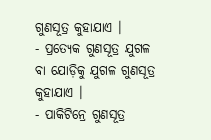ଗୁଣସୂତ୍ର କୁହାଯାଏ ।
- ପ୍ରତ୍ୟେକ ଗୁଣସୂତ୍ର ଯୁଗଳ ବା ଯୋଡ଼ିକୁ ଯୁଗଳ ଗୁଣସୂତ୍ର କୁହାଯାଏ ।
- ପାକିଟିନ୍ରେ ଗୁଣସୂତ୍ର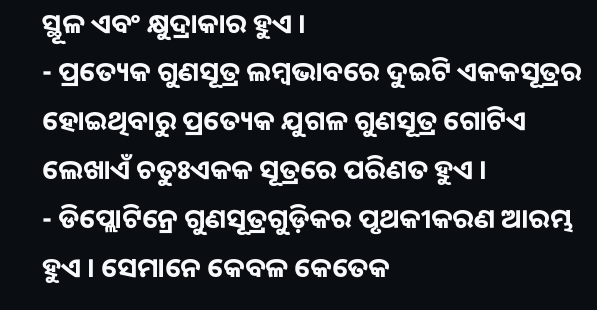ସ୍ଥୂଳ ଏବଂ କ୍ଷୁଦ୍ରାକାର ହୁଏ ।
- ପ୍ରତ୍ୟେକ ଗୁଣସୂତ୍ର ଲମ୍ବଭାବରେ ଦୁଇଟି ଏକକସୂତ୍ରର ହୋଇଥିବାରୁ ପ୍ରତ୍ୟେକ ଯୁଗଳ ଗୁଣସୂତ୍ର ଗୋଟିଏ ଲେଖାଏଁ ଚତୁଃଏକକ ସୂତ୍ରରେ ପରିଣତ ହୁଏ ।
- ଡିପ୍ଲୋଟିନ୍ରେ ଗୁଣସୂତ୍ରଗୁଡ଼ିକର ପୃଥକୀକରଣ ଆରମ୍ଭ ହୁଏ । ସେମାନେ କେବଳ କେତେକ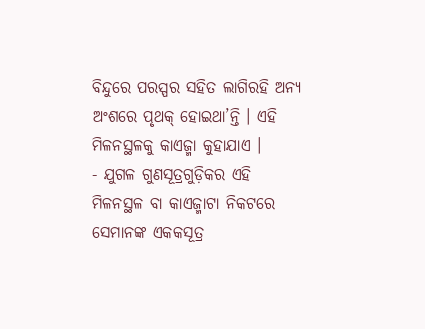ବିନ୍ଦୁରେ ପରସ୍ପର ସହିତ ଲାଗିରହି ଅନ୍ୟ ଅଂଶରେ ପୃଥକ୍ ହୋଇଥା’ନ୍ତି । ଏହି ମିଳନସ୍ଥଳକୁ କାଏଜ୍ମା କୁହାଯାଏ ।
- ଯୁଗଳ ଗୁଣସୂତ୍ରଗୁଡ଼ିକର ଏହି ମିଳନସ୍ଥଳ ବା କାଏଜ୍ମାଟା ନିକଟରେ ସେମାନଙ୍କ ଏକକସୂତ୍ର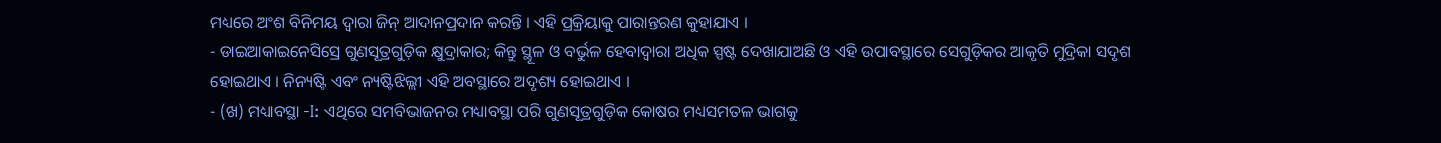ମଧ୍ୟରେ ଅଂଶ ବିନିମୟ ଦ୍ବାରା ଜିନ୍ ଆଦାନପ୍ରଦାନ କରନ୍ତି । ଏହି ପ୍ରକ୍ରିୟାକୁ ପାରାନ୍ତରଣ କୁହାଯାଏ ।
- ଡାଇଆକାଇନେସିସ୍ରେ ଗୁଣସୂତ୍ରଗୁଡ଼ିକ କ୍ଷୁଦ୍ରାକାର; କିନ୍ତୁ ସ୍ଥୂଳ ଓ ବର୍ଭୁଳ ହେବାଦ୍ୱାରା ଅଧିକ ସ୍ପଷ୍ଟ ଦେଖାଯାଅଛି ଓ ଏହି ଉପାବସ୍ଥାରେ ସେଗୁଡ଼ିକର ଆକୃତି ମୁଦ୍ରିକା ସଦୃଶ ହୋଇଥାଏ । ନିନ୍ୟଷ୍ଟି ଏବଂ ନ୍ୟଷ୍ଟିଝିଲ୍ଲୀ ଏହି ଅବସ୍ଥାରେ ଅଦୃଶ୍ୟ ହୋଇଥାଏ ।
- (ଖ) ମଧ୍ୟାବସ୍ଥା -I: ଏଥିରେ ସମବିଭାଜନର ମଧ୍ୟାବସ୍ଥା ପରି ଗୁଣସୂତ୍ରଗୁଡ଼ିକ କୋଷର ମଧ୍ୟସମତଳ ଭାଗକୁ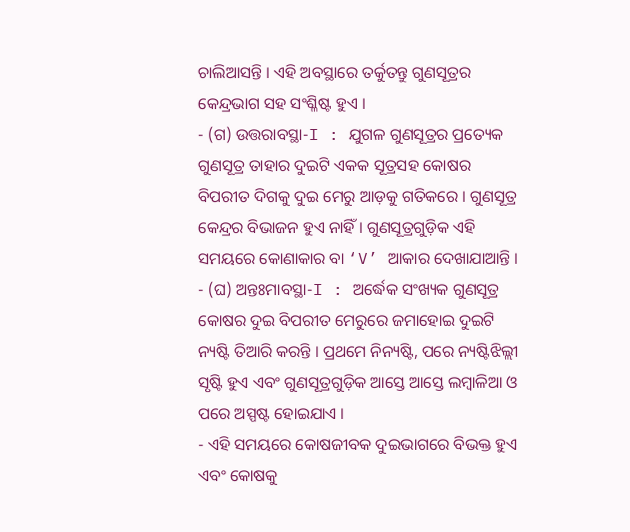ଚାଲିଆସନ୍ତି । ଏହି ଅବସ୍ଥାରେ ତର୍କୁତନ୍ତୁ ଗୁଣସୂତ୍ରର କେନ୍ଦ୍ରଭାଗ ସହ ସଂଶ୍ଳିଷ୍ଟ ହୁଏ ।
- (ଗ) ଉତ୍ତରାବସ୍ଥା-I : ଯୁଗଳ ଗୁଣସୂତ୍ରର ପ୍ରତ୍ୟେକ ଗୁଣସୂତ୍ର ତାହାର ଦୁଇଟି ଏକକ ସୂତ୍ରସହ କୋଷର ବିପରୀତ ଦିଗକୁ ଦୁଇ ମେରୁ ଆଡ଼କୁ ଗତିକରେ । ଗୁଣସୂତ୍ର କେନ୍ଦ୍ରର ବିଭାଜନ ହୁଏ ନାହିଁ । ଗୁଣସୂତ୍ରଗୁଡ଼ିକ ଏହି ସମୟରେ କୋଣାକାର ବା ‘V’ ଆକାର ଦେଖାଯାଆନ୍ତି ।
- (ଘ) ଅନ୍ତଃମାବସ୍ଥା-I : ଅର୍ଦ୍ଧେକ ସଂଖ୍ୟକ ଗୁଣସୂତ୍ର କୋଷର ଦୁଇ ବିପରୀତ ମେରୁରେ ଜମାହୋଇ ଦୁଇଟି ନ୍ୟଷ୍ଟି ତିଆରି କରନ୍ତି । ପ୍ରଥମେ ନିନ୍ୟଷ୍ଟି, ପରେ ନ୍ୟଷ୍ଟିଝିଲ୍ଲୀ ସୃଷ୍ଟି ହୁଏ ଏବଂ ଗୁଣସୂତ୍ରଗୁଡ଼ିକ ଆସ୍ତେ ଆସ୍ତେ ଲମ୍ବାଳିଆ ଓ ପରେ ଅସ୍ପଷ୍ଟ ହୋଇଯାଏ ।
- ଏହି ସମୟରେ କୋଷଜୀବକ ଦୁଇଭାଗରେ ବିଭକ୍ତ ହୁଏ ଏବଂ କୋଷକୁ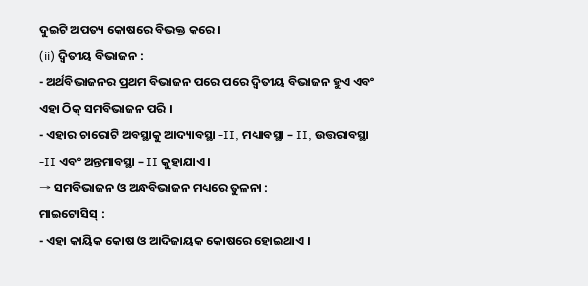ଦୁଇଟି ଅପତ୍ୟ କୋଷରେ ବିଭକ୍ତ କରେ ।
(ii) ଦ୍ଵିତୀୟ ବିଭାଜନ :
- ଅର୍ଥବିଭାଜନର ପ୍ରଥମ ବିଭାଜନ ପରେ ପରେ ଦ୍ବିତୀୟ ବିଭାଜନ ହୁଏ ଏବଂ ଏହା ଠିକ୍ ସମବିଭାଜନ ପରି ।
- ଏହାର ଚାରୋଟି ଅବସ୍ଥାକୁ ଆଦ୍ୟାବସ୍ଥା -II, ମଧ୍ୟାବସ୍ଥା – II, ଉତ୍ତରାବସ୍ଥା -II ଏବଂ ଅନ୍ତମାବସ୍ଥା – II କୁହାଯାଏ ।
→ ସମବିଭାଜନ ଓ ଅନ୍ଧବିଭାଜନ ମଧ୍ୟରେ ତୁଳନା :
ମାଇଟୋସିସ୍ :
- ଏହା କାୟିକ କୋଷ ଓ ଆଦିଜାୟକ କୋଷରେ ହୋଇଥାଏ ।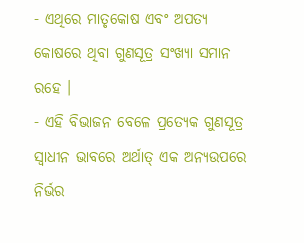- ଏଥିରେ ମାତୃକୋଷ ଏବଂ ଅପତ୍ୟ କୋଷରେ ଥିବା ଗୁଣସୂତ୍ର ସଂଖ୍ୟା ସମାନ ରହେ ।
- ଏହି ବିଭାଜନ ବେଳେ ପ୍ରତ୍ୟେକ ଗୁଣସୂତ୍ର ସ୍ବାଧୀନ ଭାବରେ ଅର୍ଥାତ୍ ଏକ ଅନ୍ୟଉପରେ ନିର୍ଭର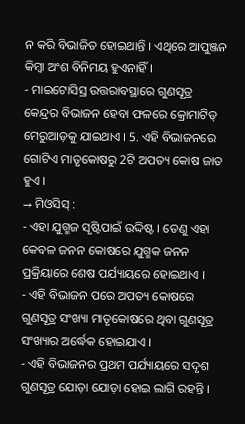ନ କରି ବିଭାଜିତ ହୋଇଥାନ୍ତି । ଏଥିରେ ଆପୁଞ୍ଜନ କିମ୍ବା ଅଂଶ ବିନିମୟ ହୁଏନାହିଁ ।
- ମାଇଟୋସିସ୍ର ଉତ୍ତରାବସ୍ଥାରେ ଗୁଣସୂତ୍ର କେନ୍ଦ୍ରର ବିଭାଜନ ହେବା ଫଳରେ କ୍ରୋମାଟିଡ୍ ମେରୁଆଡ଼କୁ ଯାଇଥାଏ । 5. ଏହି ବିଭାଜନରେ ଗୋଟିଏ ମାତୃକୋଷରୁ 2ଟି ଅପତ୍ୟ କୋଷ ଜାତ ହୁଏ ।
→ ମିଓସିସ୍ :
- ଏହା ଯୁଗ୍ମଜ ସୃଷ୍ଟିପାଇଁ ଉଦ୍ଦିଷ୍ଟ । ତେଣୁ ଏହା କେବଳ ଜନନ କୋଷରେ ଯୁଗ୍ମକ ଜନନ ପ୍ରକ୍ରିୟାରେ ଶେଷ ପର୍ଯ୍ୟାୟରେ ହୋଇଥାଏ ।
- ଏହି ବିଭାଜନ ପରେ ଅପତ୍ୟ କୋଷରେ ଗୁଣସୂତ୍ର ସଂଖ୍ୟା ମାତୃକୋଷରେ ଥିବା ଗୁଣସୂତ୍ର ସଂଖ୍ୟାର ଅର୍ଦ୍ଧେକ ହୋଇଯାଏ ।
- ଏହି ବିଭାଜନର ପ୍ରଥମ ପର୍ଯ୍ୟାୟରେ ସଦୃଶ ଗୁଣସୂତ୍ର ଯୋଡ଼ା ଯୋଡ଼ା ହୋଇ ଲାଗି ରହନ୍ତି ।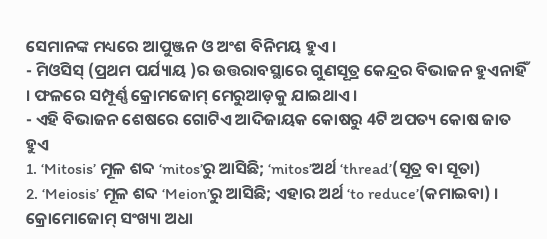ସେମାନଙ୍କ ମଧ୍ୟରେ ଆପୁଞ୍ଜନ ଓ ଅଂଶ ବିନିମୟ ହୁଏ ।
- ମିଓସିସ୍ (ପ୍ରଥମ ପର୍ଯ୍ୟାୟ )ର ଉତ୍ତରାବସ୍ଥାରେ ଗୁଣସୂତ୍ର କେନ୍ଦ୍ରର ବିଭାଜନ ହୁଏନାହିଁ । ଫଳରେ ସମ୍ପୂର୍ଣ୍ଣ କ୍ରୋମଜୋମ୍ ମେରୁଆଡ଼କୁ ଯାଇଥାଏ ।
- ଏହି ବିଭାଜନ ଶେଷରେ ଗୋଟିଏ ଆଦିଜାୟକ କୋଷରୁ 4ଟି ଅପତ୍ୟ କୋଷ ଜାତ ହୁଏ
1. ‘Mitosis’ ମୂଳ ଶବ୍ଦ ‘mitos’ରୁ ଆସିଛି; ‘mitos’ଅର୍ଥ ‘thread’(ସୂତ୍ର ବା ସୂତା)
2. ‘Meiosis’ ମୂଳ ଶବ୍ଦ ‘Meion’ରୁ ଆସିଛି; ଏହାର ଅର୍ଥ ‘to reduce’(କମାଇବା) । କ୍ରୋମୋଜୋମ୍ ସଂଖ୍ୟା ଅଧା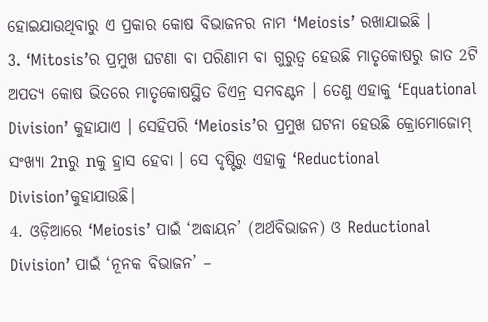ହୋଇଯାଉଥିବାରୁ ଏ ପ୍ରକାର କୋଷ ବିଭାଜନର ନାମ ‘Meiosis’ ରଖାଯାଇଛି ।
3. ‘Mitosis’ର ପ୍ରମୁଖ ଘଟଣା ବା ପରିଣାମ ବା ଗୁରୁତ୍ଵ ହେଉଛି ମାତୃକୋଷରୁ ଜାତ 2ଟି ଅପତ୍ୟ କୋଷ ଭିତରେ ମାତୃକୋଷସ୍ଥିତ ଡିଏନ୍ର ସମବଣ୍ଟନ । ତେଣୁ ଏହାକୁ ‘Equational Division’ କୁହାଯାଏ । ସେହିପରି ‘Meiosis’ର ପ୍ରମୁଖ ଘଟନା ହେଉଛି କ୍ରୋମୋଜୋମ୍ ସଂଖ୍ୟା 2nରୁ nକୁ ହ୍ରାସ ହେବା । ସେ ଦୃଷ୍ଟିରୁ ଏହାକୁ ‘Reductional Division’କୁହାଯାଉଛି।
4. ଓଡ଼ିଆରେ ‘Meiosis’ ପାଇଁ ‘ଅଦ୍ଧାୟନ’ (ଅର୍ଥବିଭାଜନ) ଓ Reductional Division’ ପାଇଁ ‘ନୂନକ ବିଭାଜନ’ –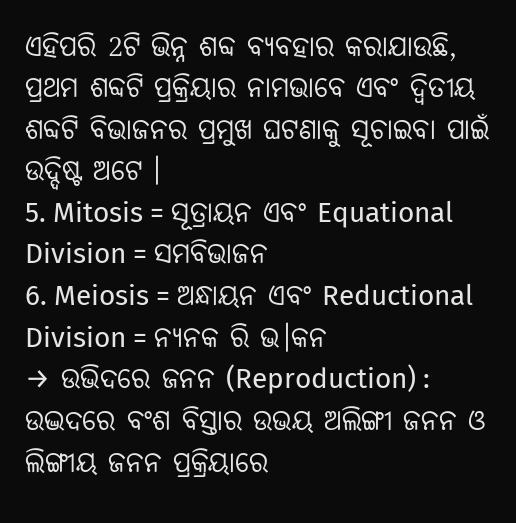ଏହିପରି 2ଟି ଭିନ୍ନ ଶବ୍ଦ ବ୍ୟବହାର କରାଯାଉଛି, ପ୍ରଥମ ଶବ୍ଦଟି ପ୍ରକ୍ରିୟାର ନାମଭାବେ ଏବଂ ଦ୍ବିତୀୟ ଶବ୍ଦଟି ବିଭାଜନର ପ୍ରମୁଖ ଘଟଣାକୁ ସୂଚାଇବା ପାଇଁ ଉଦ୍ଦିଷ୍ଟ ଅଟେ ।
5. Mitosis = ସୂତ୍ରାୟନ ଏବଂ Equational Division = ସମବିଭାଜନ
6. Meiosis = ଅନ୍ଧାୟନ ଏବଂ Reductional Division = ନ୍ୟନକ ରି ଭ।କନ
→ ଉଭିଦରେ ଜନନ (Reproduction) :
ଉଦ୍ଭଦରେ ବଂଶ ବିସ୍ତାର ଉଭୟ ଅଲିଙ୍ଗୀ ଜନନ ଓ ଲିଙ୍ଗୀୟ ଜନନ ପ୍ରକ୍ରିୟାରେ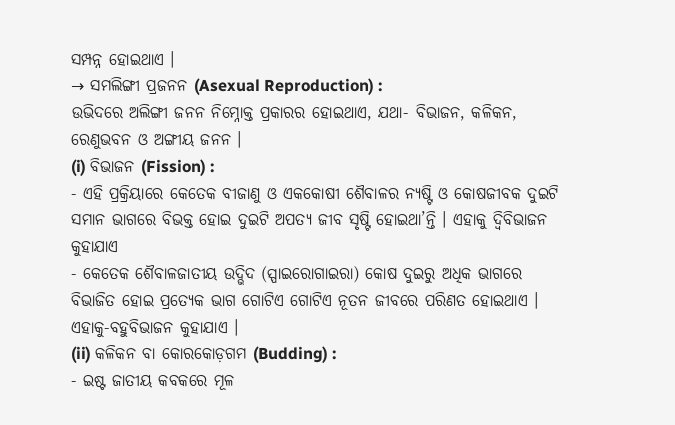ସମ୍ପନ୍ନ ହୋଇଥାଏ ।
→ ସମଲିଙ୍ଗୀ ପ୍ରଜନନ (Asexual Reproduction) :
ଉଭିଦରେ ଅଲିଙ୍ଗୀ ଜନନ ନିମ୍ନୋକ୍ତ ପ୍ରକାରର ହୋଇଥାଏ, ଯଥା- ବିଭାଜନ, କଳିକନ, ରେଣୁଭବନ ଓ ଅଙ୍ଗୀୟ ଜନନ ।
(i) ବିଭାଜନ (Fission) :
- ଏହି ପ୍ରକ୍ରିୟାରେ କେତେକ ବୀଜାଣୁ ଓ ଏକକୋଷୀ ଶୈବାଳର ନ୍ୟଷ୍ଟି ଓ କୋଷଜୀବକ ଦୁଇଟି ସମାନ ଭାଗରେ ବିଭକ୍ତ ହୋଇ ଦୁଇଟି ଅପତ୍ୟ ଜୀବ ସୃଷ୍ଟି ହୋଇଥା’ନ୍ତି । ଏହାକୁ ଦ୍ବିବିଭାଜନ କୁହାଯାଏ
- କେତେକ ଶୈବାଳଜାତୀୟ ଉଦ୍ଭିଦ (ସ୍ପାଇରୋଗାଇରା) କୋଷ ଦୁଇରୁ ଅଧିକ ଭାଗରେ ବିଭାଜିତ ହୋଇ ପ୍ରତ୍ୟେକ ଭାଗ ଗୋଟିଏ ଗୋଟିଏ ନୂତନ ଜୀବରେ ପରିଣତ ହୋଇଥାଏ । ଏହାକୁ-ବହୁବିଭାଜନ କୁହାଯାଏ ।
(ii) କଳିକନ ବା କୋରକୋଡ଼ଗମ (Budding) :
- ଇଷ୍ଟ ଜାତୀୟ କବକରେ ମୂଳ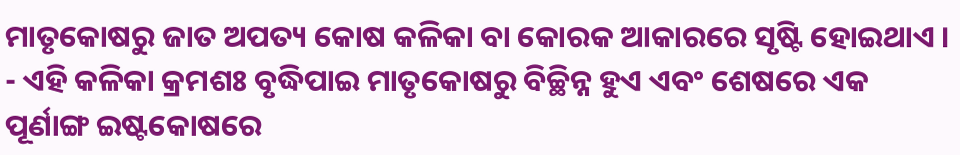ମାତୃକୋଷରୁ ଜାତ ଅପତ୍ୟ କୋଷ କଳିକା ବା କୋରକ ଆକାରରେ ସୃଷ୍ଟି ହୋଇଥାଏ ।
- ଏହି କଳିକା କ୍ରମଶଃ ବୃଦ୍ଧିପାଇ ମାତୃକୋଷରୁ ବିଚ୍ଛିନ୍ନ ହୁଏ ଏବଂ ଶେଷରେ ଏକ ପୂର୍ଣାଙ୍ଗ ଇଷ୍ଟକୋଷରେ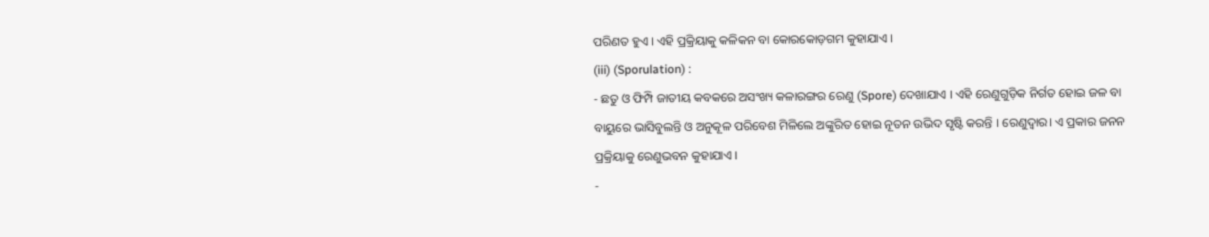ପରିଣତ ହୁଏ । ଏହି ପ୍ରକ୍ରିୟାକୁ କଳିକନ ବା କୋରକୋଡ଼ଗମ କୁହାଯାଏ ।
(iii) (Sporulation) :
- ଛତୁ ଓ ଫିମ୍ପି ଜାତୀୟ କବକରେ ଅସଂଖ୍ୟ କଳାରଙ୍ଗର ରେଣୁ (Spore) ଦେଖାଯାଏ । ଏହି ରେଣୁଗୁଡ଼ିକ ନିର୍ଗତ ହୋଇ ଜଳ ବା ବାୟୁରେ ଭାସିବୁଲନ୍ତି ଓ ଅନୁକୂଳ ପରିବେଶ ମିଳିଲେ ଅଙ୍କୁରିତ ହୋଇ ନୂତନ ଉଭିଦ ସୃଷ୍ଟି କରନ୍ତି । ରେଣୁଦ୍ଵାର। ଏ ପ୍ରକାର ଜନନ ପ୍ରକ୍ରିୟାକୁ ରେଣୁଭବନ କୁହାଯାଏ ।
-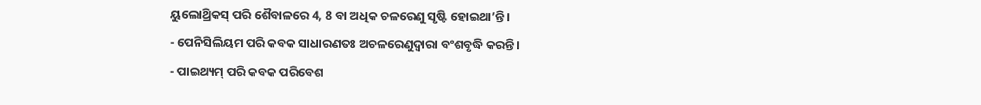ୟୁଲୋଥ୍ରିକସ୍ ପରି ଶୈବାଳରେ 4, 8 ବା ଅଧିକ ଚଳରେଣୁ ସୃଷ୍ଟି ହୋଇଥା’ନ୍ତି ।
- ପେନିସିଲିୟମ ପରି କବକ ସାଧାରଣତଃ ଅଚଳରେଣୁଦ୍ଵାରା ବଂଶବୃଦ୍ଧି କରନ୍ତି ।
- ପାଇଥ୍ୟମ୍ ପରି କବକ ପରିବେଶ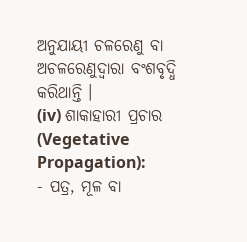ଅନୁଯାୟୀ ଚଳରେଣୁ ବା ଅଚଳରେଣୁଦ୍ବାରା ବଂଶବୃଦ୍ଧି କରିଥାନ୍ତି ।
(iv) ଶାକାହାରୀ ପ୍ରଚାର (Vegetative Propagation):
- ପତ୍ର, ମୂଳ ବା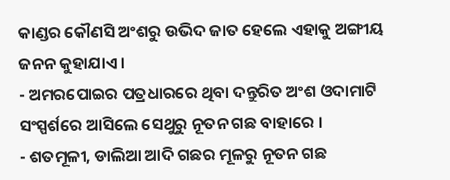କାଣ୍ଡର କୌଣସି ଅଂଶରୁ ଉଭିଦ ଜାତ ହେଲେ ଏହାକୁ ଅଙ୍ଗୀୟ ଜନନ କୁହାଯାଏ ।
- ଅମରପୋଇର ପତ୍ରଧାରରେ ଥିବା ଦନ୍ତୁରିତ ଅଂଶ ଓଦାମାଟି ସଂସ୍ପର୍ଶରେ ଆସିଲେ ସେଥୁରୁ ନୂତନ ଗଛ ବାହାରେ ।
- ଶତମୂଳୀ, ଡାଲିଆ ଆଦି ଗଛର ମୂଳରୁ ନୂତନ ଗଛ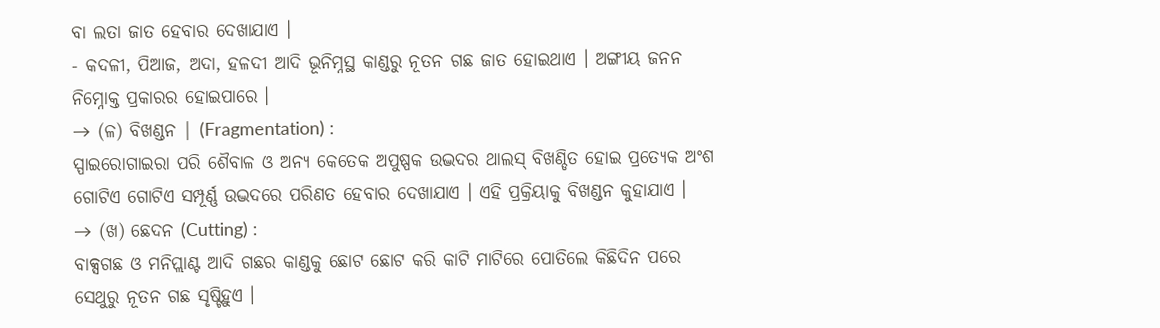ବା ଲତା ଜାତ ହେବାର ଦେଖାଯାଏ ।
- କଦଳୀ, ପିଆଜ, ଅଦା, ହଳଦୀ ଆଦି ଭୂନିମ୍ନସ୍ଥ କାଣ୍ଡରୁ ନୂତନ ଗଛ ଜାତ ହୋଇଥାଏ । ଅଙ୍ଗୀୟ ଜନନ ନିମ୍ନୋକ୍ତ ପ୍ରକାରର ହୋଇପାରେ ।
→ (ଳ) ବିଖଣ୍ଡନ | (Fragmentation) :
ସ୍ପାଇରୋଗାଇରା ପରି ଶୈବାଳ ଓ ଅନ୍ୟ କେତେକ ଅପୁଷ୍ପକ ଉଦ୍ଭଦର ଥାଲସ୍ ବିଖଣ୍ଡିତ ହୋଇ ପ୍ରତ୍ୟେକ ଅଂଶ ଗୋଟିଏ ଗୋଟିଏ ସମ୍ପୂର୍ଣ୍ଣ ଉଦ୍ଭଦରେ ପରିଣତ ହେବାର ଦେଖାଯାଏ । ଏହି ପ୍ରକ୍ରିୟାକୁ ବିଖଣ୍ଡନ କୁହାଯାଏ ।
→ (ଖ) ଛେଦନ (Cutting) :
ବାକ୍ସଗଛ ଓ ମନିପ୍ଲାଣ୍ଟ ଆଦି ଗଛର କାଣ୍ଡକୁ ଛୋଟ ଛୋଟ କରି କାଟି ମାଟିରେ ପୋତିଲେ କିଛିଦିନ ପରେ ସେଥୁରୁ ନୂତନ ଗଛ ସୃଷ୍ଟିହୁଏ ।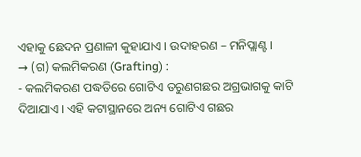ଏହାକୁ ଛେଦନ ପ୍ରଣାଳୀ କୁହାଯାଏ । ଉଦାହରଣ – ମନିପ୍ଲାଣ୍ଟ ।
→ (ଗ) କଲମିକରଣ (Grafting) :
- କଲମିକରଣ ପଦ୍ଧତିରେ ଗୋଟିଏ ତରୁଣଗଛର ଅଗ୍ରଭାଗକୁ କାଟି ଦିଆଯାଏ । ଏହି କଟାସ୍ଥାନରେ ଅନ୍ୟ ଗୋଟିଏ ଗଛର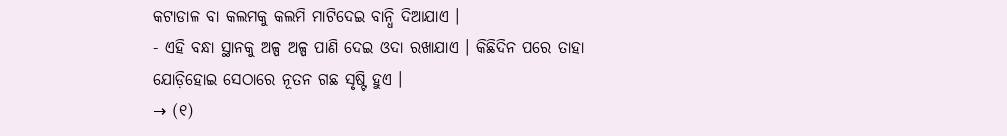କଟାଡାଳ ବା କଲମକୁ କଲମି ମାଟିଦେଇ ବାନ୍ଧି ଦିଆଯାଏ ।
- ଏହି ବନ୍ଧା ସ୍ଥାନକୁ ଅଳ୍ପ ଅଳ୍ପ ପାଣି ଦେଇ ଓଦା ରଖାଯାଏ । କିଛିଦିନ ପରେ ତାହା ଯୋଡ଼ିହୋଇ ସେଠାରେ ନୂତନ ଗଛ ସୃଷ୍ଟି ହୁଏ ।
→ (୧)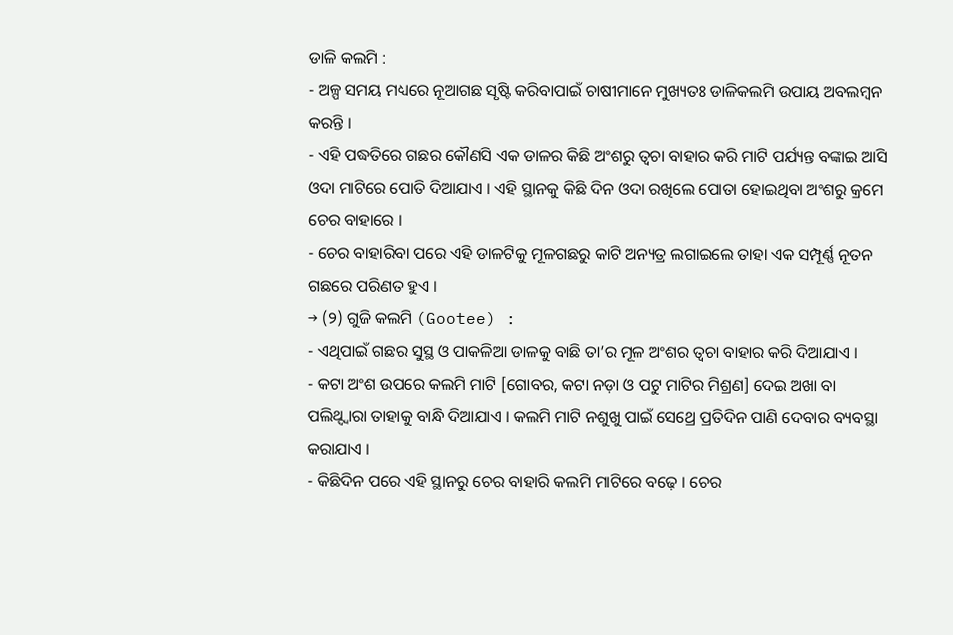ଡାଳି କଲମି :
- ଅଳ୍ପ ସମୟ ମଧ୍ୟରେ ନୂଆଗଛ ସୃଷ୍ଟି କରିବାପାଇଁ ଚାଷୀମାନେ ମୁଖ୍ୟତଃ ଡାଳିକଲମି ଉପାୟ ଅବଲମ୍ବନ କରନ୍ତି ।
- ଏହି ପଦ୍ଧତିରେ ଗଛର କୌଣସି ଏକ ଡାଳର କିଛି ଅଂଶରୁ ତ୍ବଚା ବାହାର କରି ମାଟି ପର୍ଯ୍ୟନ୍ତ ବଙ୍କାଇ ଆସି ଓଦା ମାଟିରେ ପୋତି ଦିଆଯାଏ । ଏହି ସ୍ଥାନକୁ କିଛି ଦିନ ଓଦା ରଖିଲେ ପୋତା ହୋଇଥିବା ଅଂଶରୁ କ୍ରମେ ଚେର ବାହାରେ ।
- ଚେର ବାହାରିବା ପରେ ଏହି ଡାଳଟିକୁ ମୂଳଗଛରୁ କାଟି ଅନ୍ୟତ୍ର ଲଗାଇଲେ ତାହା ଏକ ସମ୍ପୂର୍ଣ୍ଣ ନୂତନ ଗଛରେ ପରିଣତ ହୁଏ ।
→ (୨) ଗୁଜି କଲମି (Gootee) :
- ଏଥିପାଇଁ ଗଛର ସୁସ୍ଥ ଓ ପାକଳିଆ ଡାଳକୁ ବାଛି ତା’ର ମୂଳ ଅଂଶର ତ୍ବଚା ବାହାର କରି ଦିଆଯାଏ ।
- କଟା ଅଂଶ ଉପରେ କଲମି ମାଟି [ଗୋବର, କଟା ନଡ଼ା ଓ ପଟୁ ମାଟିର ମିଶ୍ରଣ] ଦେଇ ଅଖା ବା ପଲିଥ୍ଦ୍ୱାରା ତାହାକୁ ବାନ୍ଧି ଦିଆଯାଏ । କଲମି ମାଟି ନଶୁଖୁ ପାଇଁ ସେଥ୍ରେ ପ୍ରତିଦିନ ପାଣି ଦେବାର ବ୍ୟବସ୍ଥା କରାଯାଏ ।
- କିଛିଦିନ ପରେ ଏହି ସ୍ଥାନରୁ ଚେର ବାହାରି କଲମି ମାଟିରେ ବଢ଼େ । ଚେର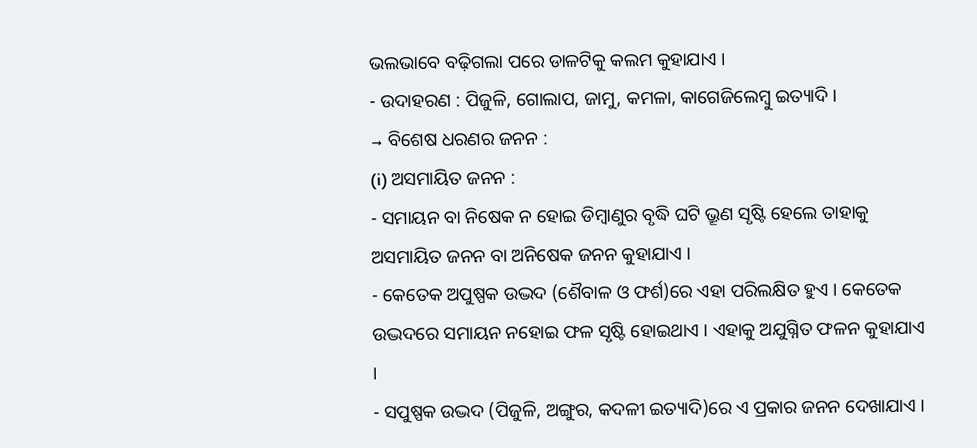ଭଲଭାବେ ବଢ଼ିଗଲା ପରେ ଡାଳଟିକୁ କଲମ କୁହାଯାଏ ।
- ଉଦାହରଣ : ପିଜୁଳି, ଗୋଲାପ, ଜାମୁ, କମଳା, କାଗେଜିଲେମ୍ବୁ ଇତ୍ୟାଦି ।
→ ବିଶେଷ ଧରଣର ଜନନ :
(i) ଅସମାୟିତ ଜନନ :
- ସମାୟନ ବା ନିଷେକ ନ ହୋଇ ଡିମ୍ବାଣୁର ବୃଦ୍ଧି ଘଟି ଭ୍ରୂଣ ସୃଷ୍ଟି ହେଲେ ତାହାକୁ ଅସମାୟିତ ଜନନ ବା ଅନିଷେକ ଜନନ କୁହାଯାଏ ।
- କେତେକ ଅପୁଷ୍ପକ ଉଦ୍ଭଦ (ଶୈବାଳ ଓ ଫର୍ଶ)ରେ ଏହା ପରିଲକ୍ଷିତ ହୁଏ । କେତେକ ଉଦ୍ଭଦରେ ସମାୟନ ନହୋଇ ଫଳ ସୃଷ୍ଟି ହୋଇଥାଏ । ଏହାକୁ ଅଯୁଗ୍ନିତ ଫଳନ କୁହାଯାଏ ।
- ସପୁଷ୍ପକ ଉଦ୍ଭଦ (ପିଜୁଳି, ଅଙ୍ଗୁର, କଦଳୀ ଇତ୍ୟାଦି)ରେ ଏ ପ୍ରକାର ଜନନ ଦେଖାଯାଏ ।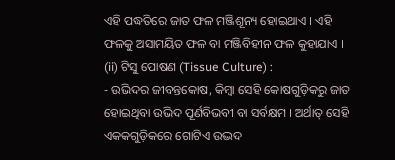ଏହି ପଦ୍ଧତିରେ ଜାତ ଫଳ ମଞ୍ଜିଶୂନ୍ୟ ହୋଇଥାଏ । ଏହି ଫଳକୁ ଅସାମୟିତ ଫଳ ବା ମଞ୍ଜିବିହୀନ ଫଳ କୁହାଯାଏ ।
(ii) ଟିସୁ ପୋଷଣ (Tissue Culture) :
- ଉଭିଦର ଜୀବନ୍ତକୋଷ, କିମ୍ବା ସେହି କୋଷଗୁଡ଼ିକରୁ ଜାତ ହୋଇଥିବା ଉଭିଦ ପୂର୍ଣବିଭବୀ ବା ସର୍ବକ୍ଷମ । ଅର୍ଥାତ୍ ସେହି ଏକକଗୁଡ଼ିକରେ ଗୋଟିଏ ଉଦ୍ଭଦ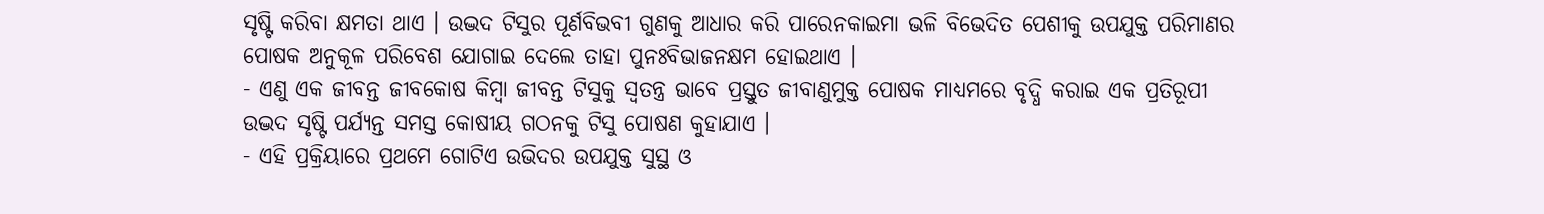ସୃଷ୍ଟି କରିବା କ୍ଷମତା ଥାଏ । ଉଦ୍ଭଦ ଟିସୁର ପୂର୍ଣବିଭବୀ ଗୁଣକୁ ଆଧାର କରି ପାରେନକାଇମା ଭଳି ବିଭେଦିତ ପେଶୀକୁ ଉପଯୁକ୍ତ ପରିମାଣର ପୋଷକ ଅନୁକୂଳ ପରିବେଶ ଯୋଗାଇ ଦେଲେ ତାହା ପୁନଃବିଭାଜନକ୍ଷମ ହୋଇଥାଏ ।
- ଏଣୁ ଏକ ଜୀବନ୍ତ ଜୀବକୋଷ କିମ୍ବା ଜୀବନ୍ତ ଟିସୁକୁ ସ୍ଵତନ୍ତ୍ର ଭାବେ ପ୍ରସ୍ତୁତ ଜୀବାଣୁମୁକ୍ତ ପୋଷକ ମାଧ୍ୟମରେ ବୃଦ୍ଧି କରାଇ ଏକ ପ୍ରତିରୂପୀ ଉଦ୍ଭଦ ସୃଷ୍ଟି ପର୍ଯ୍ୟନ୍ତ ସମସ୍ତ କୋଷୀୟ ଗଠନକୁ ଟିସୁ ପୋଷଣ କୁହାଯାଏ ।
- ଏହି ପ୍ରକ୍ରିୟାରେ ପ୍ରଥମେ ଗୋଟିଏ ଉଭିଦର ଉପଯୁକ୍ତ ସୁସ୍ଥ ଓ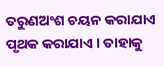ତରୁଣଅଂଶ ଚୟନ କରାଯାଏ ପୃଥକ କରାଯାଏ । ତାହାକୁ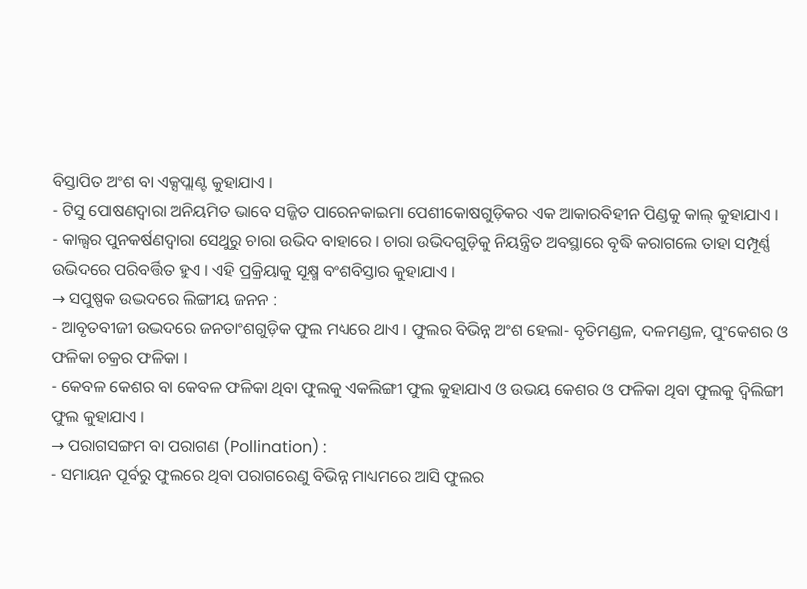ବିସ୍ତାପିତ ଅଂଶ ବା ଏକ୍ସପ୍ଲାଣ୍ଟ କୁହାଯାଏ ।
- ଟିସୁ ପୋଷଣଦ୍ୱାରା ଅନିୟମିତ ଭାବେ ସଜ୍ଜିତ ପାରେନକାଇମା ପେଶୀକୋଷଗୁଡ଼ିକର ଏକ ଆକାରବିହୀନ ପିଣ୍ଡକୁ କାଲ୍ କୁହାଯାଏ ।
- କାଲ୍ସର ପୁନକର୍ଷଣଦ୍ଵାରା ସେଥୁରୁ ଚାରା ଉଭିଦ ବାହାରେ । ଚାରା ଉଭିଦଗୁଡ଼ିକୁ ନିୟନ୍ତ୍ରିତ ଅବସ୍ଥାରେ ବୃଦ୍ଧି କରାଗଲେ ତାହା ସମ୍ପୂର୍ଣ୍ଣ ଉଭିଦରେ ପରିବର୍ତ୍ତିତ ହୁଏ । ଏହି ପ୍ରକ୍ରିୟାକୁ ସୂକ୍ଷ୍ମ ବଂଶବିସ୍ତାର କୁହାଯାଏ ।
→ ସପୁଷ୍ପକ ଉଦ୍ଭଦରେ ଲିଙ୍ଗୀୟ ଜନନ :
- ଆବୃତବୀଜୀ ଉଦ୍ଭଦରେ ଜନତାଂଶଗୁଡ଼ିକ ଫୁଲ ମଧ୍ୟରେ ଥାଏ । ଫୁଲର ବିଭିନ୍ନ ଅଂଶ ହେଲା- ବୃତିମଣ୍ଡଳ, ଦଳମଣ୍ଡଳ, ପୁଂକେଶର ଓ ଫଳିକା ଚକ୍ରର ଫଳିକା ।
- କେବଳ କେଶର ବା କେବଳ ଫଳିକା ଥିବା ଫୁଲକୁ ଏକଲିଙ୍ଗୀ ଫୁଲ କୁହାଯାଏ ଓ ଉଭୟ କେଶର ଓ ଫଳିକା ଥିବା ଫୁଲକୁ ଦ୍ଵିଲିଙ୍ଗୀ ଫୁଲ କୁହାଯାଏ ।
→ ପରାଗସଙ୍ଗମ ବା ପରାଗଣ (Pollination) :
- ସମାୟନ ପୂର୍ବରୁ ଫୁଲରେ ଥିବା ପରାଗରେଣୁ ବିଭିନ୍ନ ମାଧ୍ୟମରେ ଆସି ଫୁଲର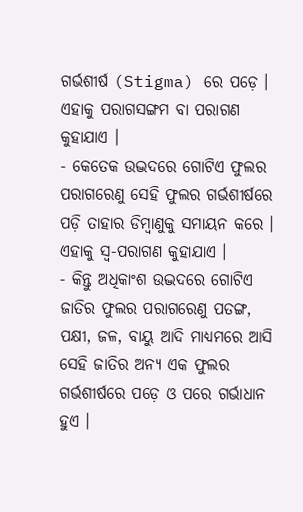ଗର୍ଭଶୀର୍ଷ (Stigma) ରେ ପଡ଼େ । ଏହାକୁ ପରାଗସଙ୍ଗମ ବା ପରାଗଣ କୁହାଯାଏ ।
- କେତେକ ଉଦ୍ଭଦରେ ଗୋଟିଏ ଫୁଲର ପରାଗରେଣୁ ସେହି ଫୁଲର ଗର୍ଭଶୀର୍ଷରେ ପଡ଼ି ତାହାର ଡିମ୍ବାଣୁକୁ ସମାୟନ କରେ । ଏହାକୁ ସ୍ବ-ପରାଗଣ କୁହାଯାଏ ।
- କିନ୍ତୁ ଅଧିକାଂଶ ଉଦ୍ଭଦରେ ଗୋଟିଏ ଜାତିର ଫୁଲର ପରାଗରେଣୁ ପତଙ୍ଗ, ପକ୍ଷୀ, ଜଳ, ବାୟୁ ଆଦି ମାଧ୍ୟମରେ ଆସି ସେହି ଜାତିର ଅନ୍ୟ ଏକ ଫୁଲର ଗର୍ଭଶୀର୍ଷରେ ପଡ଼େ ଓ ପରେ ଗର୍ଭାଧାନ ହୁଏ ।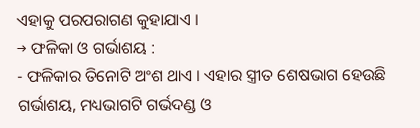ଏହାକୁ ପରପରାଗଣ କୁହାଯାଏ ।
→ ଫଳିକା ଓ ଗର୍ଭାଶୟ :
- ଫଳିକାର ତିନୋଟି ଅଂଶ ଥାଏ । ଏହାର ସ୍ତ୍ରୀତ ଶେଷଭାଗ ହେଉଛି ଗର୍ଭାଶୟ, ମଧ୍ୟଭାଗଟି ଗର୍ଭଦଣ୍ଡ ଓ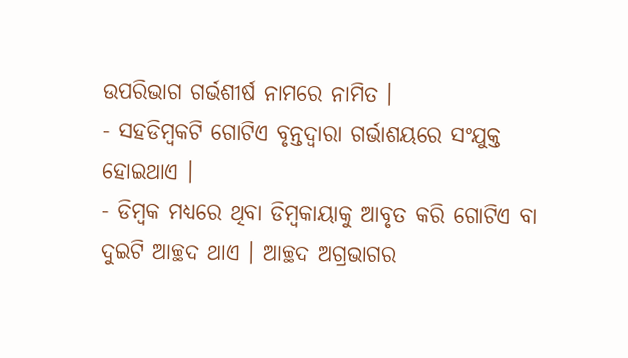ଉପରିଭାଗ ଗର୍ଭଶୀର୍ଷ ନାମରେ ନାମିତ ।
- ସହଡିମ୍ବକଟି ଗୋଟିଏ ବୃନ୍ତଦ୍ୱାରା ଗର୍ଭାଶୟରେ ସଂଯୁକ୍ତ ହୋଇଥାଏ ।
- ଡିମ୍ବକ ମଧ୍ୟରେ ଥିବା ଡିମ୍ବକାୟାକୁ ଆବୃତ କରି ଗୋଟିଏ ବା ଦୁଇଟି ଆଚ୍ଛଦ ଥାଏ । ଆଚ୍ଛଦ ଅଗ୍ରଭାଗର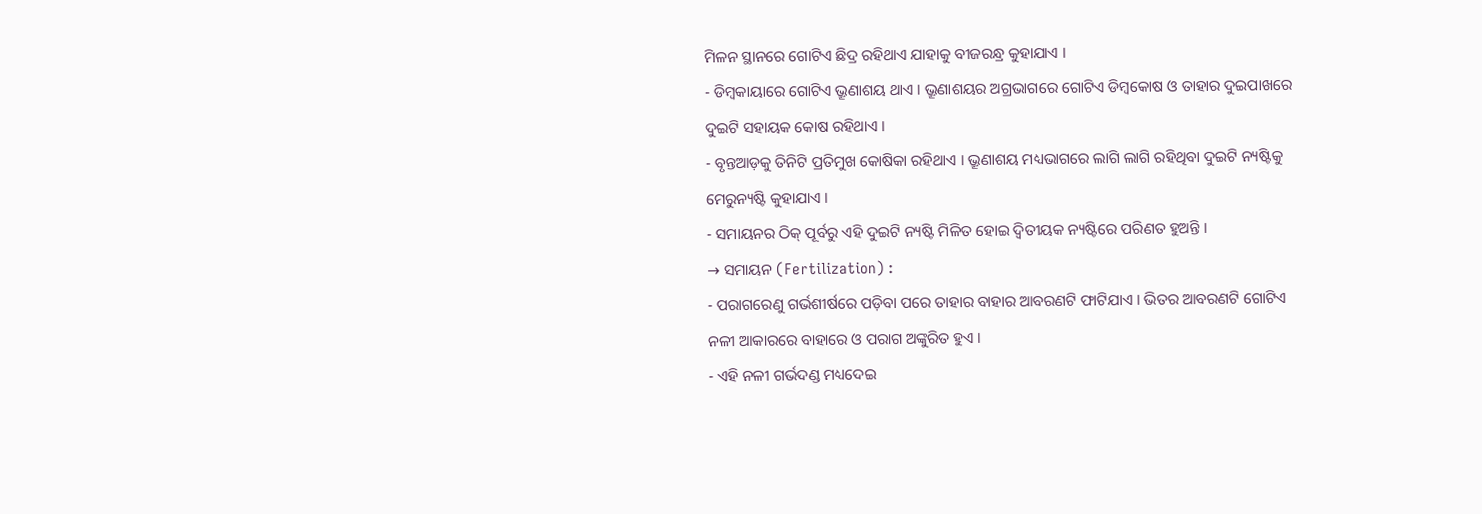ମିଳନ ସ୍ଥାନରେ ଗୋଟିଏ ଛିଦ୍ର ରହିଥାଏ ଯାହାକୁ ବୀଜରନ୍ଧ୍ର କୁହାଯାଏ ।
- ଡିମ୍ବକାୟାରେ ଗୋଟିଏ ଭ୍ରୂଣାଶୟ ଥାଏ । ଭ୍ରୂଣାଶୟର ଅଗ୍ରଭାଗରେ ଗୋଟିଏ ଡିମ୍ବକୋଷ ଓ ତାହାର ଦୁଇପାଖରେ ଦୁଇଟି ସହାୟକ କୋଷ ରହିଥାଏ ।
- ବୃନ୍ତଆଡ଼କୁ ତିନିଟି ପ୍ରତିମୁଖ କୋଷିକା ରହିଥାଏ । ଭ୍ରୂଣାଶୟ ମଧ୍ୟଭାଗରେ ଲାଗି ଲାଗି ରହିଥିବା ଦୁଇଟି ନ୍ୟଷ୍ଟିକୁ ମେରୁନ୍ୟଷ୍ଟି କୁହାଯାଏ ।
- ସମାୟନର ଠିକ୍ ପୂର୍ବରୁ ଏହି ଦୁଇଟି ନ୍ୟଷ୍ଟି ମିଳିତ ହୋଇ ଦ୍ଵିତୀୟକ ନ୍ୟଷ୍ଟିରେ ପରିଣତ ହୁଅନ୍ତି ।
→ ସମାୟନ (Fertilization) :
- ପରାଗରେଣୁ ଗର୍ଭଶୀର୍ଷରେ ପଡ଼ିବା ପରେ ତାହାର ବାହାର ଆବରଣଟି ଫାଟିଯାଏ । ଭିତର ଆବରଣଟି ଗୋଟିଏ ନଳୀ ଆକାରରେ ବାହାରେ ଓ ପରାଗ ଅଙ୍କୁରିତ ହୁଏ ।
- ଏହି ନଳୀ ଗର୍ଭଦଣ୍ଡ ମଧ୍ୟଦେଇ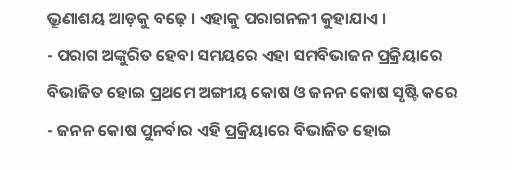ଭ୍ରୂଣାଶୟ ଆଡ଼କୁ ବଢ଼େ । ଏହାକୁ ପରାଗନଳୀ କୁହାଯାଏ ।
- ପରାଗ ଅଙ୍କୁରିତ ହେବା ସମୟରେ ଏହା ସମବିଭାଜନ ପ୍ରକ୍ରିୟାରେ ବିଭାଜିତ ହୋଇ ପ୍ରଥମେ ଅଙ୍ଗୀୟ କୋଷ ଓ ଜନନ କୋଷ ସୃଷ୍ଟି କରେ
- ଜନନ କୋଷ ପୁନର୍ବାର ଏହି ପ୍ରକ୍ରିୟାରେ ବିଭାଜିତ ହୋଇ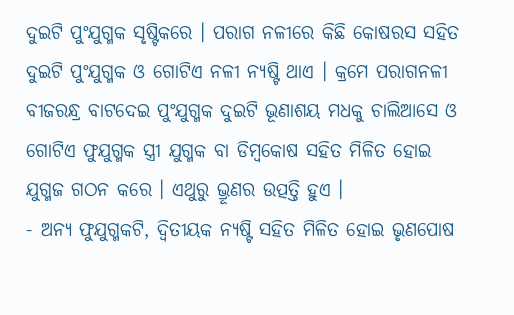ଦୁଇଟି ପୁଂଯୁଗ୍ମକ ସୃଷ୍ଟିକରେ । ପରାଗ ନଳୀରେ କିଛି କୋଷରସ ସହିତ ଦୁଇଟି ପୁଂଯୁଗ୍ମକ ଓ ଗୋଟିଏ ନଳୀ ନ୍ୟଷ୍ଟି ଥାଏ । କ୍ରମେ ପରାଗନଳୀ ବୀଜରନ୍ଧ୍ର ବାଟଦେଇ ପୁଂଯୁଗ୍ମକ ଦୁଇଟି ଭୂଣାଶୟ ମଧକୁ ଚାଲିଆସେ ଓ ଗୋଟିଏ ଫୁଯୁଗ୍ମକ ସ୍ତ୍ରୀ ଯୁଗ୍ମକ ବା ଡିମ୍ବକୋଷ ସହିତ ମିଳିତ ହୋଇ ଯୁଗ୍ମଜ ଗଠନ କରେ । ଏଥୁରୁ ଭ୍ରୂଣର ଉତ୍ପତ୍ତି ହୁଏ ।
- ଅନ୍ୟ ଫୁଯୁଗ୍ମକଟି, ଦ୍ଵିତୀୟକ ନ୍ୟଷ୍ଟି ସହିତ ମିଳିତ ହୋଇ ଭୃଣପୋଷ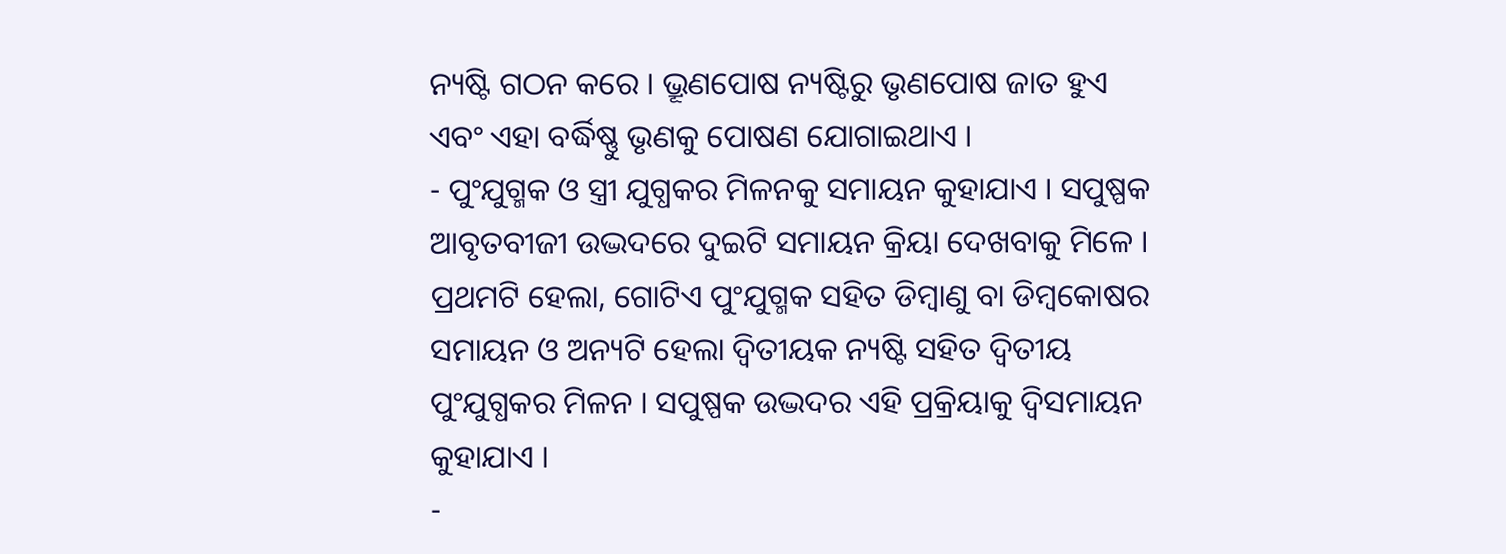ନ୍ୟଷ୍ଟି ଗଠନ କରେ । ଭ୍ରୂଣପୋଷ ନ୍ୟଷ୍ଟିରୁ ଭୃଣପୋଷ ଜାତ ହୁଏ ଏବଂ ଏହା ବର୍ଦ୍ଧିଷ୍ଣୁ ଭୃଣକୁ ପୋଷଣ ଯୋଗାଇଥାଏ ।
- ପୁଂଯୁଗ୍ମକ ଓ ସ୍ତ୍ରୀ ଯୁଗ୍ଧକର ମିଳନକୁ ସମାୟନ କୁହାଯାଏ । ସପୁଷ୍ପକ ଆବୃତବୀଜୀ ଉଦ୍ଭଦରେ ଦୁଇଟି ସମାୟନ କ୍ରିୟା ଦେଖବାକୁ ମିଳେ । ପ୍ରଥମଟି ହେଲା, ଗୋଟିଏ ପୁଂଯୁଗ୍ମକ ସହିତ ଡିମ୍ବାଣୁ ବା ଡିମ୍ବକୋଷର ସମାୟନ ଓ ଅନ୍ୟଟି ହେଲା ଦ୍ୱିତୀୟକ ନ୍ୟଷ୍ଟି ସହିତ ଦ୍ୱିତୀୟ ପୁଂଯୁଗ୍ଧକର ମିଳନ । ସପୁଷ୍ପକ ଉଦ୍ଭଦର ଏହି ପ୍ରକ୍ରିୟାକୁ ଦ୍ବିସମାୟନ କୁହାଯାଏ ।
-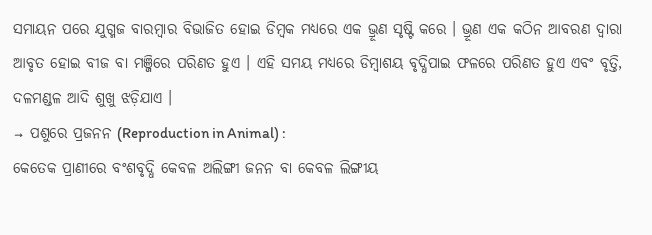ସମାୟନ ପରେ ଯୁଗ୍ମଜ ବାରମ୍ବାର ବିଭାଜିତ ହୋଇ ଡିମ୍ବକ ମଧ୍ୟରେ ଏକ ଭ୍ରୂଣ ସୃଷ୍ଟି କରେ । ଭ୍ରୂଣ ଏକ କଠିନ ଆବରଣ ଦ୍ଵାରା ଆବୃତ ହୋଇ ବୀଜ ବା ମଞ୍ଜିରେ ପରିଣତ ହୁଏ । ଏହି ସମୟ ମଧ୍ୟରେ ଡିମ୍ବାଶୟ ବୃଦ୍ଧିପାଇ ଫଳରେ ପରିଣତ ହୁଏ ଏବଂ ବୃତ୍ତି, ଦଳମଣ୍ଡଳ ଆଦି ଶୁଖୁ ଝଡ଼ିଯାଏ ।
→ ପଶୁରେ ପ୍ରଜନନ (Reproduction in Animal) :
କେତେକ ପ୍ରାଣୀରେ ବଂଶବୃଦ୍ଧି କେବଳ ଅଲିଙ୍ଗୀ ଜନନ ବା କେବଳ ଲିଙ୍ଗୀୟ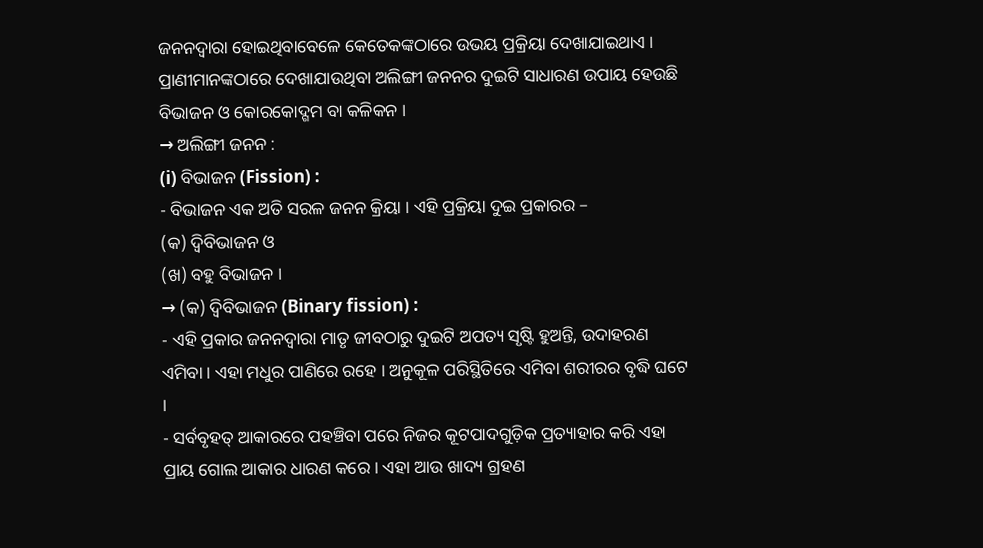ଜନନଦ୍ୱାରା ହୋଇଥିବାବେଳେ କେତେକଙ୍କଠାରେ ଉଭୟ ପ୍ରକ୍ରିୟା ଦେଖାଯାଇଥାଏ । ପ୍ରାଣୀମାନଙ୍କଠାରେ ଦେଖାଯାଉଥିବା ଅଲିଙ୍ଗୀ ଜନନର ଦୁଇଟି ସାଧାରଣ ଉପାୟ ହେଉଛି ବିଭାଜନ ଓ କୋରକୋଦ୍ଗମ ବା କଳିକନ ।
→ ଅଲିଙ୍ଗୀ ଜନନ :
(i) ବିଭାଜନ (Fission) :
- ବିଭାଜନ ଏକ ଅତି ସରଳ ଜନନ କ୍ରିୟା । ଏହି ପ୍ରକ୍ରିୟା ଦୁଇ ପ୍ରକାରର –
(କ) ଦ୍ବିବିଭାଜନ ଓ
(ଖ) ବହୁ ବିଭାଜନ ।
→ (କ) ଦ୍ବିବିଭାଜନ (Binary fission) :
- ଏହି ପ୍ରକାର ଜନନଦ୍ଵାରା ମାତୃ ଜୀବଠାରୁ ଦୁଇଟି ଅପତ୍ୟ ସୃଷ୍ଟି ହୁଅନ୍ତି, ଉଦାହରଣ ଏମିବା । ଏହା ମଧୁର ପାଣିରେ ରହେ । ଅନୁକୂଳ ପରିସ୍ଥିତିରେ ଏମିବା ଶରୀରର ବୃଦ୍ଧି ଘଟେ ।
- ସର୍ବବୃହତ୍ ଆକାରରେ ପହଞ୍ଚିବା ପରେ ନିଜର କୂଟପାଦଗୁଡ଼ିକ ପ୍ରତ୍ୟାହାର କରି ଏହା ପ୍ରାୟ ଗୋଲ ଆକାର ଧାରଣ କରେ । ଏହା ଆଉ ଖାଦ୍ୟ ଗ୍ରହଣ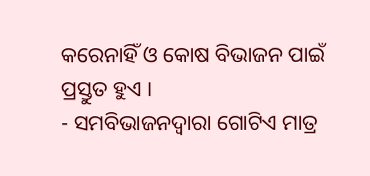କରେନାହିଁ ଓ କୋଷ ବିଭାଜନ ପାଇଁ ପ୍ରସ୍ତୁତ ହୁଏ ।
- ସମବିଭାଜନଦ୍ୱାରା ଗୋଟିଏ ମାତ୍ର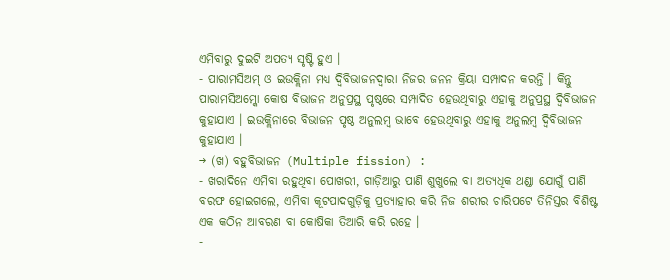ଏମିବାରୁ ଦୁଇଟି ଅପତ୍ୟ ସୃଷ୍ଟି ହୁଏ ।
- ପାରାମସିଅମ୍ ଓ ଇଉକ୍ଲିନା ମଧ୍ୟ ଦ୍ଵିବିଭାଜନଦ୍ୱାରା ନିଜର ଜନନ କ୍ରିୟା ସମ୍ପାଦନ କରନ୍ତି । କିନ୍ତୁ ପାରାମସିଅମ୍କୋ କୋଷ ବିଭାଜନ ଅନୁପ୍ରସ୍ଥ ପୃଷ୍ଠରେ ସମ୍ପାଦିତ ହେଉଥିବାରୁ ଏହାକୁ ଅନୁପ୍ରସ୍ଥ ଦ୍ବିବିଭାଜନ କୁହାଯାଏ । ଇଉକ୍ଲିନାରେ ବିଭାଜନ ପୃଷ୍ଠ ଅନୁଲମ୍ବ ଭାବେ ହେଉଥିବାରୁ ଏହାକୁ ଅନୁଲମ୍ବ ଦ୍ବିବିଭାଜନ କୁହାଯାଏ ।
→ (ଖ) ବହୁବିଭାଜନ (Multiple fission) :
- ଖରାଦିନେ ଏମିବା ରହୁଥିବା ପୋଖରୀ, ଗାଡ଼ିଆରୁ ପାଣି ଶୁଖୁଲେ ବା ଅତ୍ୟଧିକ ଥଣ୍ଡା ଯୋଗୁଁ ପାଣି ବରଫ ହୋଇଗଲେ, ଏମିବା କୂଟପାଦଗୁଡ଼ିକୁ ପ୍ରତ୍ୟାହାର କରି ନିଜ ଶରୀର ଚାରିପଟେ ତିନିସ୍ତର ବିଶିଷ୍ଟ ଏକ କଠିନ ଆବରଣ ବା କୋଷିକା ତିଆରି କରି ରହେ ।
-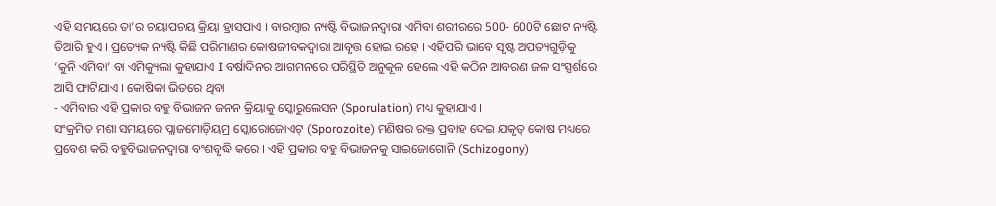ଏହି ସମୟରେ ତା’ର ଚୟାପଚୟ କ୍ରିୟା ହ୍ରାସପାଏ । ବାରମ୍ବାର ନ୍ୟଷ୍ଟି ବିଭାଜନଦ୍ୱାରା ଏମିବା ଶରୀରରେ 500- 600ଟି ଛୋଟ ନ୍ୟଷ୍ଟି ତିଆରି ହୁଏ । ପ୍ରତ୍ୟେକ ନ୍ୟଷ୍ଟି କିଛି ପରିମାଣର କୋଷଜୀବକଦ୍ଵାରା ଆବୃତ୍ତ ହୋଇ ରହେ । ଏହିପରି ଭାବେ ସୃଷ୍ଟ ଅପତ୍ୟଗୁଡ଼ିକୁ ‘କୁନି ଏମିବା’ ବା ଏମିକ୍ୟୁଲା କୁହାଯାଏ I ବର୍ଷାଦିନର ଆଗମନରେ ପରିସ୍ଥିତି ଅନୁକୂଳ ହେଲେ ଏହି କଠିନ ଆବରଣ ଜଳ ସଂସ୍ପର୍ଶରେ ଆସି ଫାଟିଯାଏ । କୋଷିକା ଭିତରେ ଥିବା
- ଏମିବାର ଏହି ପ୍ରକାର ବହୁ ବିଭାଜନ ଜନନ କ୍ରିୟାକୁ ସ୍କୋରୁଲେସନ (Sporulation) ମଧ୍ୟ କୁହାଯାଏ ।
ସଂକ୍ରମିତ ମଶା ସମୟରେ ପ୍ଲାଜମୋଡ଼ିୟମ୍ର ସ୍କୋରୋଜୋଏଟ୍ (Sporozoite) ମଣିଷର ରକ୍ତ ପ୍ରବାହ ଦେଇ ଯକୃତ୍ କୋଷ ମଧ୍ୟରେ ପ୍ରବେଶ କରି ବହୁବିଭାଜନଦ୍ୱାରା ବଂଶବୃଦ୍ଧି କରେ । ଏହି ପ୍ରକାର ବହୁ ବିଭାଜନକୁ ସାଇଜୋଗୋନି (Schizogony)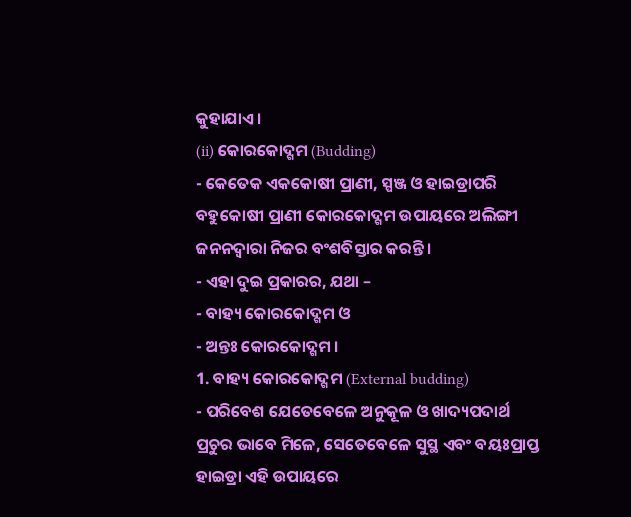କୁହାଯାଏ ।
(ii) କୋରକୋଦ୍ଗମ (Budding)
- କେତେକ ଏକକୋଷୀ ପ୍ରାଣୀ, ସ୍ପଞ୍ଜ ଓ ହାଇଡ୍ରାପରି ବହୁକୋଷୀ ପ୍ରାଣୀ କୋରକୋଦ୍ଗମ ଉପାୟରେ ଅଲିଙ୍ଗୀ ଜନନଦ୍ୱାରା ନିଜର ବଂଶବିସ୍ତାର କରନ୍ତି ।
- ଏହା ଦୁଇ ପ୍ରକାରର, ଯଥା –
- ବାହ୍ୟ କୋରକୋଦ୍ଗମ ଓ
- ଅନ୍ତଃ କୋରକୋଦ୍ଗମ ।
1. ବାହ୍ୟ କୋରକୋଦ୍ଗମ (External budding)
- ପରିବେଶ ଯେତେବେଳେ ଅନୁକୂଳ ଓ ଖାଦ୍ୟପଦାର୍ଥ ପ୍ରଚୁର ଭାବେ ମିଳେ, ସେତେବେଳେ ସୁସ୍ଥ ଏବଂ ବୟଃପ୍ରାପ୍ତ ହାଇଡ୍ରା ଏହି ଉପାୟରେ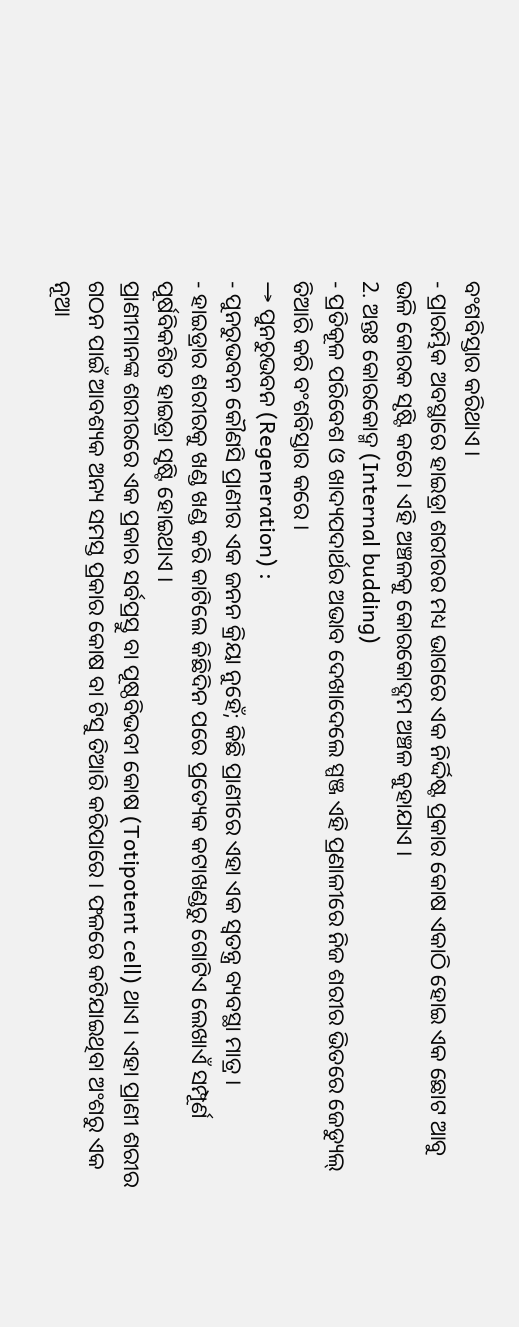ବଂଶବିସ୍ତାର କରିଥାଏ ।
- ପ୍ରାରମ୍ଭିକ ଅବସ୍ଥାରେ ହାଇଡ୍ରା ଶରୀରର ମଧ୍ୟ ଭାଗରେ ଏକ ନିର୍ଦ୍ଦିଷ୍ଟ ପ୍ରକାର କୋଷ ଏକାଠି ହୋଇ ଏକ ଛୋଟ ଆବୁ ଭଳି କୋରକ ସୃଷ୍ଟି କରେ । ଏହି ଅଞ୍ଚଳକୁ କୋରକୋଦ୍ଗମ ଅଞ୍ଚଳ କୁହାଯାଏ ।
2. ଅନ୍ତଃ କୋରକୋଦ୍ମ (Internal budding)
- ପ୍ରତିକୂଳ ପରିବେଶ ଓ ଖାଦ୍ୟପଦାର୍ଥର ଅଭାବ ଦେଖାଦେଲେ ସ୍ପଞ୍ଜ ଏହି ପ୍ରଣାଳୀରେ ନିଜ ଶରୀର ଭିତରେ ଜେଡ୍ୟୁଲ୍ ତିଆରି କରି ବଂଶବିସ୍ତାର କରେ ।
→ ପୁନରୁଭବନ (Regeneration) :
- ପୁନରୁଭବନ କୌଣସି ପ୍ରାଣୀର ଏକ ଜନନ କ୍ରିୟା ନୁହେଁ; କିଛି ପ୍ରାଣୀରେ ଏହା ଏକ ସ୍ଵତନ୍ତ୍ର ବ୍ୟବସ୍ଥା ମାତ୍ର ।
- ହାଇଡ୍ରାର ଶରୀରକୁ ଖଣ୍ଡ ଖଣ୍ଡ କରି କାଟିଲେ କିଛିଦିନ ପରେ ପ୍ରତ୍ୟେକ କଟାଖଣ୍ଡରୁ ଗୋଟିଏ ଲେଖାଏଁ ସମ୍ପୂର୍ଣ ପୂର୍ଷବିକଶିତ ହାଇଡ୍ରା ସୃଷ୍ଟି ହୋଇଥାଏ ।
ପ୍ରାଣୀମାନଙ୍କ ଶରୀରରେ ଏକ ପ୍ରକାର ସର୍ବପ୍ରସ୍ତୁ ବା ପୂଷ୍ଠବିଭବୀ କୋଷ (Totipotent cell) ଥାଏ । ଏହା ପ୍ରାଣୀ ଶରୀର ଗଠନ ପାଇଁ ଆବଶ୍ୟକ ଅନ୍ୟ ସମସ୍ତ ପ୍ରକାର କୋଷ ବା ଟିସୁ ତିଆରି କରିପାରେ । ଫଳରେ କଟିଯାଇଥିବା ଅଂଶରୁ ଏକ ନୂଆ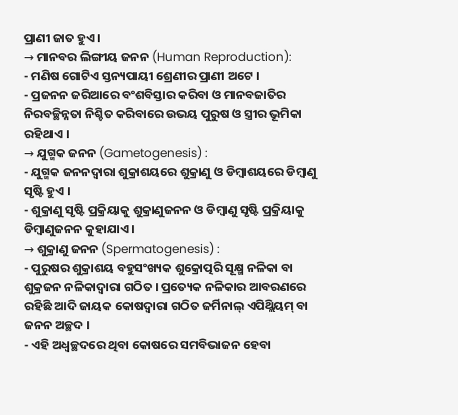ପ୍ରାଣୀ ଜାତ ହୁଏ ।
→ ମାନବର ଲିଙ୍ଗୀୟ ଜନନ (Human Reproduction):
- ମଣିଷ ଗୋଟିଏ ସ୍ତନ୍ୟପାୟୀ ଶ୍ରେଣୀର ପ୍ରାଣୀ ଅଟେ ।
- ପ୍ରଜନନ ଜରିଆରେ ବଂଶବିସ୍ତାର କରିବା ଓ ମାନବଜାତିର ନିରବଚ୍ଛିନ୍ନତା ନିଶ୍ଚିତ କରିବାରେ ଉଭୟ ପୁରୁଷ ଓ ସ୍ତ୍ରୀର ଭୂମିକା ରହିଥାଏ ।
→ ଯୁଗ୍ମକ ଜନନ (Gametogenesis) :
- ଯୁଗ୍ମକ ଜନନଦ୍ୱାରା ଶୁକ୍ରାଶୟରେ ଶୁକ୍ରାଣୁ ଓ ଡିମ୍ବାଶୟରେ ଡିମ୍ବାଣୁ ସୃଷ୍ଟି ହୁଏ ।
- ଶୁକ୍ରାଣୁ ସୃଷ୍ଟି ପ୍ରକ୍ରିୟାକୁ ଶୁକ୍ରାଣୁଜନନ ଓ ଡିମ୍ବାଣୁ ସୃଷ୍ଟି ପ୍ରକ୍ରିୟାକୁ ଡିମ୍ବାଣୁଜନନ କୁହାଯାଏ ।
→ ଶୁକ୍ରାଣୁ ଜନନ (Spermatogenesis) :
- ପୁରୁଷର ଶୁକ୍ରାଶୟ ବହୁସଂଖ୍ୟକ ଶୁକ୍ରୋତ୍ପରି ସୂକ୍ଷ୍ମ ନଳିକା ବା ଶୁକ୍ରଜନ ନଳିକାଦ୍ୱାରା ଗଠିତ । ପ୍ରତ୍ୟେକ ନଳିକାର ଆବରଣରେ ରହିଛି ଆଦି ଜାୟକ କୋଷଦ୍ବାରା ଗଠିତ ଜର୍ମିନାଲ୍ ଏପିଥ୍ଲିୟମ୍ ବା ଜନନ ଅଚ୍ଛଦ ।
- ଏହି ଅଧ୍ଵଚ୍ଛଦରେ ଥିବା କୋଷରେ ସମବିଭାଜନ ହେବା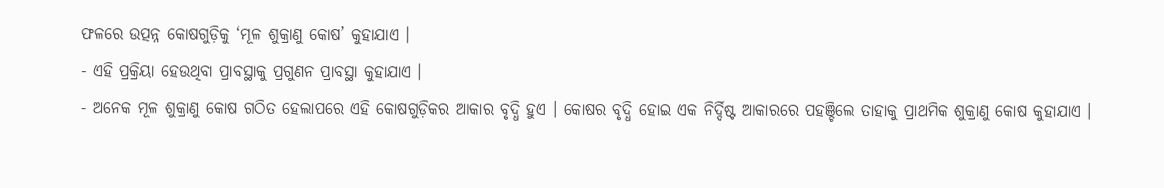ଫଳରେ ଉତ୍ପନ୍ନ କୋଷଗୁଡ଼ିକୁ ‘ମୂଳ ଶୁକ୍ରାଣୁ କୋଷ’ କୁହାଯାଏ ।
- ଏହି ପ୍ରକ୍ରିୟା ହେଉଥିବା ପ୍ରାବସ୍ଥାକୁ ପ୍ରଗୁଣନ ପ୍ରାବସ୍ଥା କୁହାଯାଏ ।
- ଅନେକ ମୂଳ ଶୁକ୍ରାଣୁ କୋଷ ଗଠିତ ହେଲାପରେ ଏହି କୋଷଗୁଡ଼ିକର ଆକାର ବୃଦ୍ଧି ହୁଏ । କୋଷର ବୃଦ୍ଧି ହୋଇ ଏକ ନିର୍ଦ୍ଦିଷ୍ଟ ଆକାରରେ ପହଞ୍ଚିଲେ ତାହାକୁ ପ୍ରାଥମିକ ଶୁକ୍ରାଣୁ କୋଷ କୁହାଯାଏ ।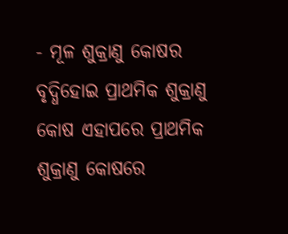- ମୂଳ ଶୁକ୍ରାଣୁ କୋଷର ବୃଦ୍ଧିହୋଇ ପ୍ରାଥମିକ ଶୁକ୍ରାଣୁ କୋଷ ଏହାପରେ ପ୍ରାଥମିକ ଶୁକ୍ରାଣୁ କୋଷରେ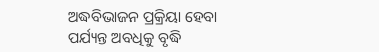ଅଦ୍ଧବିଭାଜନ ପ୍ରକ୍ରିୟା ହେବା ପର୍ଯ୍ୟନ୍ତ ଅବଧିକୁ ବୃଦ୍ଧି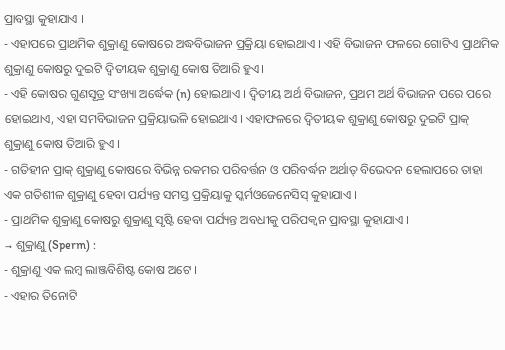ପ୍ରାବସ୍ଥା କୁହାଯାଏ ।
- ଏହାପରେ ପ୍ରାଥମିକ ଶୁକ୍ରାଣୁ କୋଷରେ ଅଦ୍ଧବିଭାଜନ ପ୍ରକ୍ରିୟା ହୋଇଥାଏ । ଏହି ବିଭାଜନ ଫଳରେ ଗୋଟିଏ ପ୍ରାଥମିକ ଶୁକ୍ରାଣୁ କୋଷରୁ ଦୁଇଟି ଦ୍ଵିତୀୟକ ଶୁକ୍ରାଣୁ କୋଷ ତିଆରି ହୁଏ।
- ଏହି କୋଷର ଗୁଣସୂତ୍ର ସଂଖ୍ୟା ଅର୍ଦ୍ଧେକ (n) ହୋଇଥାଏ । ଦ୍ୱିତୀୟ ଅର୍ଥ ବିଭାଜନ, ପ୍ରଥମ ଅର୍ଥ ବିଭାଜନ ପରେ ପରେ ହୋଇଥାଏ, ଏହା ସମବିଭାଜନ ପ୍ରକ୍ରିୟାଭଳି ହୋଇଥାଏ । ଏହାଫଳରେ ଦ୍ଵିତୀୟକ ଶୁକ୍ରାଣୁ କୋଷରୁ ଦୁଇଟି ପ୍ରାକ୍ ଶୁକ୍ରାଣୁ କୋଷ ତିଆରି ହୁଏ ।
- ଗତିହୀନ ପ୍ରାକ୍ ଶୁକ୍ରାଣୁ କୋଷରେ ବିଭିନ୍ନ ରକମର ପରିବର୍ତ୍ତନ ଓ ପରିବର୍ଦ୍ଧନ ଅର୍ଥାତ୍ ବିଭେଦନ ହେଲାପରେ ତାହା ଏକ ଗତିଶୀଳ ଶୁକ୍ରାଣୁ ହେବା ପର୍ଯ୍ୟନ୍ତ ସମସ୍ତ ପ୍ରକ୍ରିୟାକୁ ସ୍କର୍ମଓଜେନେସିସ୍ କୁହାଯାଏ ।
- ପ୍ରାଥମିକ ଶୁକ୍ରାଣୁ କୋଷରୁ ଶୁକ୍ରାଣୁ ସୃଷ୍ଟି ହେବା ପର୍ଯ୍ୟନ୍ତ ଅବଧୀକୁ ପରିପକ୍ବନ ପ୍ରାବସ୍ଥା କୁହାଯାଏ ।
→ ଶୁକ୍ରାଣୁ (Sperm) :
- ଶୁକ୍ରାଣୁ ଏକ ଲମ୍ବ ଲାଞ୍ଜବିଶିଷ୍ଟ କୋଷ ଅଟେ ।
- ଏହାର ତିନୋଟି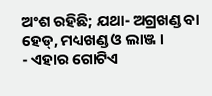ଅଂଶ ରହିଛି; ଯଥା- ଅଗ୍ରଖଣ୍ଡ ବା ହେଡ୍, ମଧ୍ୟଖଣ୍ଡ ଓ ଲାଞ୍ଜ ।
- ଏହାର ଗୋଟିଏ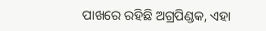ପାଖରେ ରହିଛି ଅଗ୍ରପିଣ୍ଡକ, ଏହା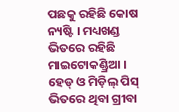ପଛକୁ ରହିଛି କୋଷ ନ୍ୟଷ୍ଟି । ମଧ୍ୟଖଣ୍ଡ ଭିତରେ ରହିଛି ମାଇଟୋକଣ୍ଡ୍ରିଆ । ହେଡ୍ ଓ ମିଡ଼ିଲ୍ ପିସ୍ ଭିତରେ ଥିବା ଗ୍ରୀବା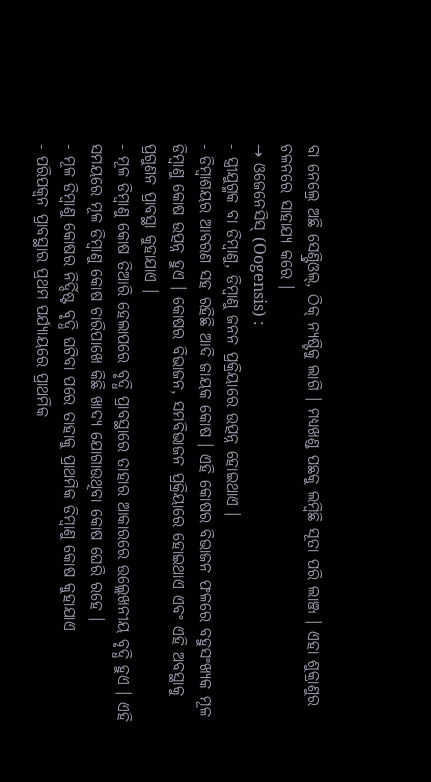ବା ନେଲ୍ରେ ଅଛି ସେଣ୍ଟ୍ରିଓଲ୍, ଠିକ୍ ନ୍ୟଷ୍ଟିକୁ ଲାଗି । ମଧ୍ୟଖଣ୍ଡ ପଛକୁ ଲମ୍ବିଛି ସୂତା ପରି ଲାଞ୍ଜ । ଏହା ଶୁକ୍ରାଣୁର ଚଳନରେ ସାହାଯ୍ୟ କରେ ।
→ ଓଜେନେସିସ୍ (Oogensis) :
- ସ୍ତ୍ରୀଯୁଗ୍ମକ ବା ଡିମ୍ବାଣୁ, ଡିମ୍ବାଣୁ ଜନନ ପ୍ରକ୍ରିୟାରେ ଉତ୍ପନ୍ନ ହୋଇଥାଏ ।
- ଡିମ୍ବାଶୟର ଆବରଣ ସହ ରହିଛି ଆଦି ଜାୟକ କୋଷ । ଏହି କୋଷର ବିଭାଜନ ଫଳରେ ବହୁସଂଖ୍ୟକ ମୂଳ ଡିମ୍ବାଣୁ କୋଷ ଉତ୍ପନ୍ନ ହୁଏ । କୋଷର ବିଭାଜନ, ସମବିଭାଜନ ପ୍ରକ୍ରିୟାରେ ହୋଇଥାଏ ଏବଂ ଏହି ଅବସ୍ଥାକୁ ପ୍ରଗୁଣନ ପ୍ରାବସ୍ଥା କୁହାଯାଏ ।
- ମୂଳ ଡିମ୍ବାଣୁ କୋଷ ତିଆରି ହେଲାପରେ ବୃଦ୍ଧି ପ୍ରାବସ୍ଥାରେ ତାହାର ଆକାରରେ ଉଲ୍ଲେଖନୀୟ ବୃଦ୍ଧି ହୁଏ । ଏହି ସମୟରେ ମୂଳ ଡିମ୍ବାଣୁ କୋଷ ଚାରିପାଖେ କିଛି ଖାଦ୍ୟ ଯୋଗାଉଥିବା କୋଷ ଘେରି ରହେ ।
- ମୂଳ ଡିମ୍ବାଣୁ କୋଷର ନିର୍ଦ୍ଦିଷ୍ଟ ବୃଦ୍ଧି ଘଟିବା ପରେ ତାହାକୁ ପ୍ରାଥମିକ ଡିମ୍ବାଣୁ କୋଷ କୁହାଯାଏ
- ପରିପକ୍ବନ ପ୍ରାବସ୍ଥାର ପ୍ରଥମ ପର୍ଯ୍ୟାୟରେ ପ୍ରାଥମିକ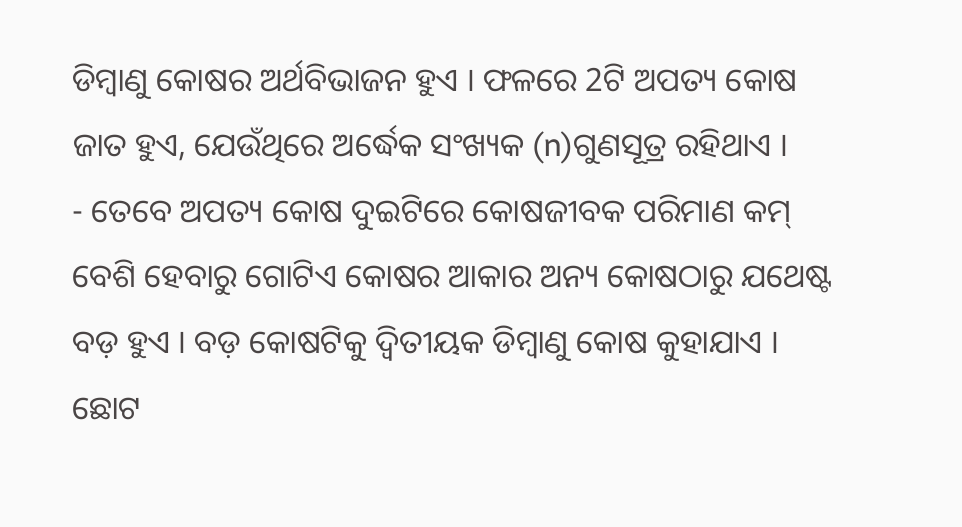ଡିମ୍ବାଣୁ କୋଷର ଅର୍ଥବିଭାଜନ ହୁଏ । ଫଳରେ 2ଟି ଅପତ୍ୟ କୋଷ ଜାତ ହୁଏ, ଯେଉଁଥିରେ ଅର୍ଦ୍ଧେକ ସଂଖ୍ୟକ (n)ଗୁଣସୂତ୍ର ରହିଥାଏ ।
- ତେବେ ଅପତ୍ୟ କୋଷ ଦୁଇଟିରେ କୋଷଜୀବକ ପରିମାଣ କମ୍ ବେଶି ହେବାରୁ ଗୋଟିଏ କୋଷର ଆକାର ଅନ୍ୟ କୋଷଠାରୁ ଯଥେଷ୍ଟ ବଡ଼ ହୁଏ । ବଡ଼ କୋଷଟିକୁ ଦ୍ବିତୀୟକ ଡିମ୍ବାଣୁ କୋଷ କୁହାଯାଏ । ଛୋଟ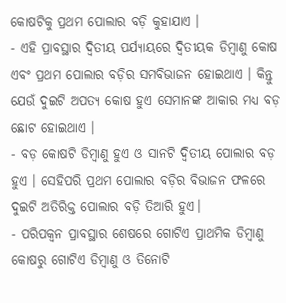କୋଷଟିକୁ ପ୍ରଥମ ପୋଲାର ବଡ଼ି କୁହାଯାଏ ।
- ଏହି ପ୍ରାବସ୍ଥାର ଦ୍ଵିତୀୟ ପର୍ଯ୍ୟାୟରେ ଦ୍ଵିତୀୟକ ଡିମ୍ବାଣୁ କୋଷ ଏବଂ ପ୍ରଥମ ପୋଲାର ବଡ଼ିର ସମବିଭାଜନ ହୋଇଥାଏ । କିନ୍ତୁ ଯେଉଁ ଦୁଇଟି ଅପତ୍ୟ କୋଷ ହୁଏ ସେମାନଙ୍କ ଆକାର ମଧ୍ୟ ବଡ଼ ଛୋଟ ହୋଇଥାଏ ।
- ବଡ଼ କୋଷଟି ଡିମ୍ବାଣୁ ହୁଏ ଓ ସାନଟି ଦ୍ଵିତୀୟ ପୋଲାର ବଡ଼ ହୁଏ । ସେହିପରି ପ୍ରଥମ ପୋଲାର ବଡ଼ିର ବିଭାଜନ ଫଳରେ ଦୁଇଟି ଅତିରିକ୍ତ ପୋଲାର ବଡ଼ି ତିଆରି ହୁଏ।
- ପରିପକ୍ବନ ପ୍ରାବସ୍ଥାର ଶେଷରେ ଗୋଟିଏ ପ୍ରାଥମିକ ଡିମ୍ବାଣୁ କୋଷରୁ ଗୋଟିଏ ଡିମ୍ବାଣୁ ଓ ତିନୋଟି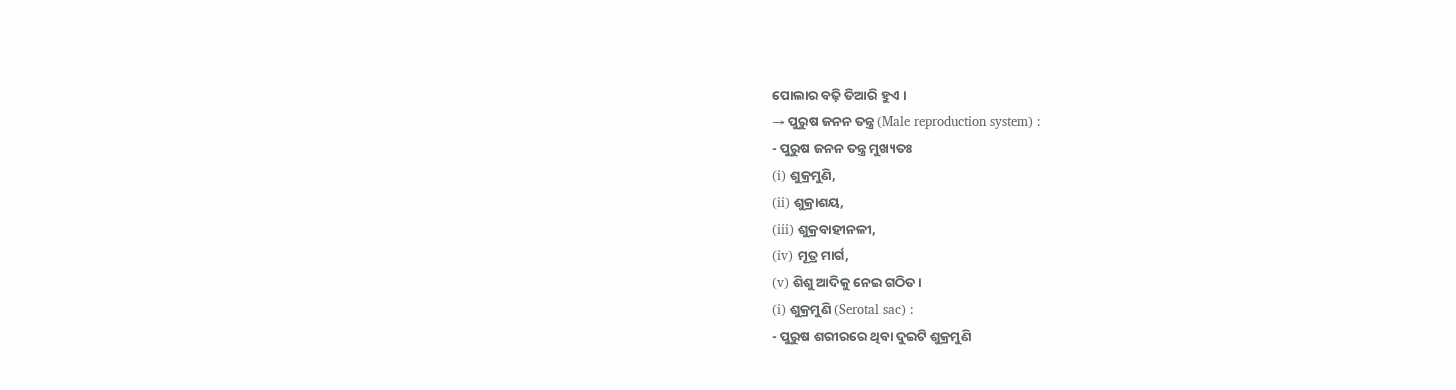ପୋଲାର ବଢ଼ି ତିଆରି ହୁଏ ।
→ ପୁରୁଷ ଜନନ ତନ୍ତ୍ର (Male reproduction system) :
- ପୁରୁଷ ଜନନ ତନ୍ତ୍ର ମୁଖ୍ୟତଃ
(i) ଶୁକ୍ରମୁଣି,
(ii) ଶୁକ୍ରାଶୟ,
(iii) ଶୁକ୍ରବାହୀନଳୀ,
(iv) ମୂତ୍ର ମାର୍ଗ,
(v) ଶିଶୁ ଆଦିକୁ ନେଇ ଗଠିତ ।
(i) ଶୁକ୍ରମୁଣି (Serotal sac) :
- ପୁରୁଷ ଶରୀରରେ ଥିବା ଦୁଇଟି ଶୁକ୍ରମୁଣି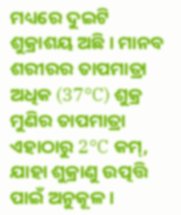ମଧ୍ୟରେ ଦୁଇଟି ଶୁକ୍ରାଶୟ ଅଛି । ମାନବ ଶରୀରର ତାପମାତ୍ରା ଅଧିକ (37°C) ଶୁକ୍ର ମୁଣିର ତାପମାତ୍ରା ଏହାଠାରୁ 2°C କମ୍, ଯାହା ଶୁକ୍ରାଣୁ ଉତ୍ପତ୍ତି ପାଇଁ ଅନୁକୂଳ ।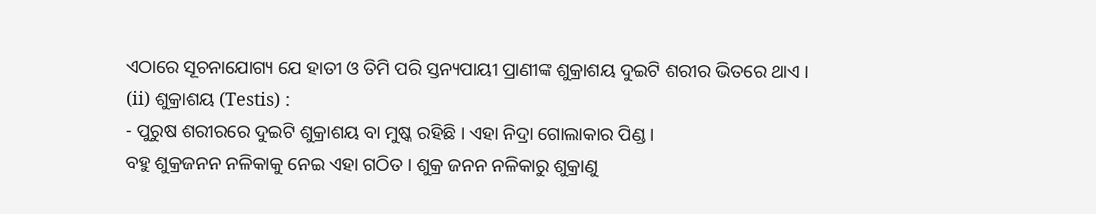ଏଠାରେ ସୂଚନାଯୋଗ୍ୟ ଯେ ହାତୀ ଓ ତିମି ପରି ସ୍ତନ୍ୟପାୟୀ ପ୍ରାଣୀଙ୍କ ଶୁକ୍ରାଶୟ ଦୁଇଟି ଶରୀର ଭିତରେ ଥାଏ ।
(ii) ଶୁକ୍ରାଶୟ (Testis) :
- ପୁରୁଷ ଶରୀରରେ ଦୁଇଟି ଶୁକ୍ରାଶୟ ବା ମୁଷ୍କ ରହିଛି । ଏହା ନିଦ୍ରା ଗୋଲାକାର ପିଣ୍ଡ ।
ବହୁ ଶୁକ୍ରଜନନ ନଳିକାକୁ ନେଇ ଏହା ଗଠିତ । ଶୁକ୍ର ଜନନ ନଳିକାରୁ ଶୁକ୍ରାଣୁ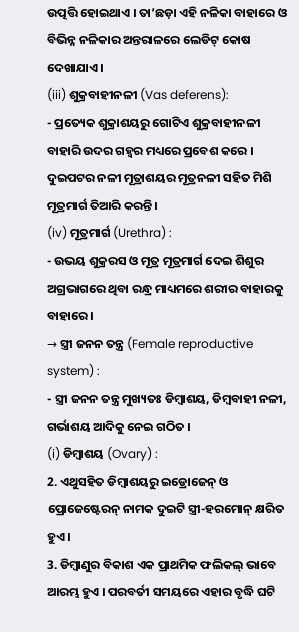ଉତ୍ପତ୍ତି ହୋଇଥାଏ । ତା’ଛଡ଼ା ଏହି ନଳିକା ବାହାରେ ଓ ବିଭିନ୍ନ ନଳିକାର ଅନ୍ତରାଳରେ ଲେଡିଟ୍ କୋଷ ଦେଖାଯାଏ ।
(iii) ଶୁକ୍ରବାହୀନଳୀ (Vas deferens):
- ପ୍ରତ୍ୟେକ ଶୁକ୍ରାଶୟରୁ ଗୋଟିଏ ଶୁକ୍ରବାହୀନଳୀ ବାହାରି ଉଦର ଗହ୍ବର ମଧ୍ୟରେ ପ୍ରବେଶ କରେ । ଦୁଇପଟର ନଳୀ ମୂତ୍ରାଶୟର ମୂତ୍ରନଳୀ ସହିତ ମିଶି ମୂତ୍ରମାର୍ଗ ତିଆରି କରନ୍ତି ।
(iv) ମୂତ୍ରମାର୍ଗ (Urethra) :
- ଉଭୟ ଶୁକ୍ରରସ ଓ ମୂତ୍ର ମୂତ୍ରମାର୍ଗ ଦେଇ ଶିଶୁର ଅଗ୍ରଭାଗରେ ଥିବା ରନ୍ଧ୍ର ମାଧ୍ୟମରେ ଶରୀର ବାହାରକୁ ବାହାରେ ।
→ ସ୍ତ୍ରୀ ଜନନ ତନ୍ତ୍ର (Female reproductive system) :
- ସ୍ତ୍ରୀ ଜନନ ତନ୍ତ୍ର ମୁଖ୍ୟତଃ ଡିମ୍ବାଶୟ, ଡିମ୍ବବାହୀ ନଳୀ, ଗର୍ଭାଶୟ ଆଦିକୁ ନେଇ ଗଠିତ ।
(i) ଡିମ୍ବାଶୟ (Ovary) :
2. ଏଥୁସହିତ ଡିମ୍ବାଶୟରୁ ଇଡ୍ରୋଜେନ୍ ଓ ପ୍ରୋଜେଷ୍ଟେରନ୍ ନାମକ ଦୁଇଟି ସ୍ତ୍ରୀ-ହରମୋନ୍ କ୍ଷରିତ ହୁଏ ।
3. ଡିମ୍ବାଣୁର ବିକାଶ ଏକ ପ୍ରାଥମିକ ଫଲିକଲ୍ ଭାବେ ଆରମ୍ଭ ହୁଏ । ପରବର୍ତୀ ସମୟରେ ଏହାର ବୃଦ୍ଧି ଘଟି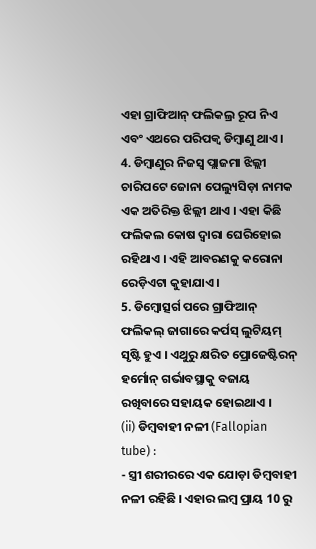ଏହା ଗ୍ରାଫିଆନ୍ ଫଲିକଲ୍ର ରୂପ ନିଏ ଏବଂ ଏଥରେ ପରିପକ୍ବ ଡିମ୍ବାଣୁ ଥାଏ ।
4. ଡିମ୍ବାଣୁର ନିଜସ୍ୱ ପ୍ଲାଜମା ଝିଲ୍ଲୀ ଚାରିପଟେ ଜୋନା ପେଲ୍ୟୁସିଡ଼ା ନାମକ ଏକ ଅତିରିକ୍ତ ଝିଲ୍ଲୀ ଥାଏ । ଏହା କିଛି ଫଲିକଲ କୋଷ ଦ୍ଵାରା ଘେରିହୋଇ ରହିଥାଏ । ଏହି ଆବରଣକୁ କରୋନା ରେଡ଼ିଏଟା କୁହାଯାଏ ।
5. ଡିମ୍ବୋତ୍ସର୍ଗ ପରେ ଗ୍ରାଫିଆନ୍ ଫଲିକଲ୍ ଜାଗାରେ କର୍ପସ୍ ଲୁଟିୟମ୍ ସୃଷ୍ଟି ହୁଏ । ଏଥୁରୁ କ୍ଷରିତ ପ୍ରୋଜେଷ୍ଟିରନ୍ ହର୍ମୋନ୍ ଗର୍ଭାବସ୍ଥାକୁ ବଜାୟ ରଖିବାରେ ସହାୟକ ହୋଇଥାଏ ।
(ii) ଡିମ୍ବବାହୀ ନଳୀ (Fallopian tube) :
- ସ୍ତ୍ରୀ ଶରୀରରେ ଏକ ଯୋଡ଼ା ଡିମ୍ବବାହୀ ନଳୀ ରହିଛି । ଏହାର ଲମ୍ବ ପ୍ରାୟ 10 ରୁ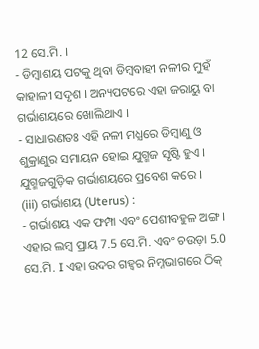12 ସେ.ମି. ।
- ଡିମ୍ବାଶୟ ପଟକୁ ଥିବା ଡିମ୍ବବାହୀ ନଳୀର ମୁହଁ କାହାଳୀ ସଦୃଶ । ଅନ୍ୟପଟରେ ଏହା ଜରାୟୁ ବା ଗର୍ଭାଶୟରେ ଖୋଲିଥାଏ ।
- ସାଧାରଣତଃ ଏହି ନଳୀ ମଧ୍ଯରେ ଡିମ୍ବାଣୁ ଓ ଶୁକ୍ରାଣୁର ସମାୟନ ହୋଇ ଯୁଗ୍ମଜ ସୃଷ୍ଟି ହୁଏ । ଯୁଗ୍ମଜଗୁଡ଼ିକ ଗର୍ଭାଶୟରେ ପ୍ରବେଶ କରେ ।
(iii) ଗର୍ଭାଶୟ (Uterus) :
- ଗର୍ଭାଶୟ ଏକ ଫମ୍ପା ଏବଂ ପେଶୀବହୁଳ ଅଙ୍ଗ । ଏହାର ଲମ୍ବ ପ୍ରାୟ 7.5 ସେ.ମି. ଏବଂ ଚଉଡ଼ା 5.0 ସେ.ମି. I ଏହା ଉଦର ଗହ୍ଵର ନିମ୍ନଭାଗରେ ଠିକ୍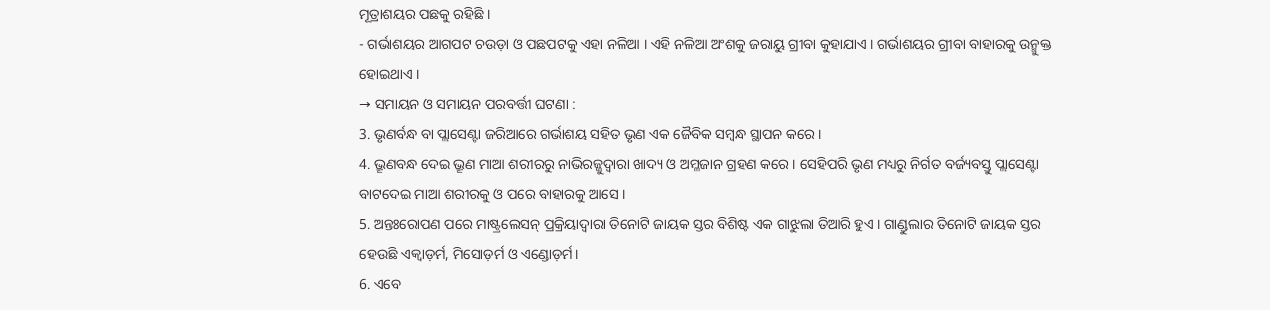ମୂତ୍ରାଶୟର ପଛକୁ ରହିଛି ।
- ଗର୍ଭାଶୟର ଆଗପଟ ଚଉଡ଼ା ଓ ପଛପଟକୁ ଏହା ନଳିଆ । ଏହି ନଳିଆ ଅଂଶକୁ ଜରାୟୁ ଗ୍ରୀବା କୁହାଯାଏ । ଗର୍ଭାଶୟର ଗ୍ରୀବା ବାହାରକୁ ଉନ୍ମୁକ୍ତ ହୋଇଥାଏ ।
→ ସମାୟନ ଓ ସମାୟନ ପରବର୍ତ୍ତୀ ଘଟଣା :
3. ଭୃଣର୍ବନ୍ଧ ବା ପ୍ଲାସେଣ୍ଟା ଜରିଆରେ ଗର୍ଭାଶୟ ସହିତ ଭୃଣ ଏକ ଜୈବିକ ସମ୍ବନ୍ଧ ସ୍ଥାପନ କରେ ।
4. ଭ୍ରୂଣବନ୍ଧ ଦେଇ ଭ୍ରୂଣ ମାଆ ଶରୀରରୁ ନାଭିରଜ୍ଜୁଦ୍ୱାରା ଖାଦ୍ୟ ଓ ଅମ୍ଳଜାନ ଗ୍ରହଣ କରେ । ସେହିପରି ଭୃଣ ମଧ୍ୟରୁ ନିର୍ଗତ ବର୍ଜ୍ୟବସ୍ତୁ ପ୍ଲାସେଣ୍ଟା ବାଟଦେଇ ମାଆ ଶରୀରକୁ ଓ ପରେ ବାହାରକୁ ଆସେ ।
5. ଅନ୍ତଃରୋପଣ ପରେ ମାଷ୍ଟ୍ରଲେସନ୍ ପ୍ରକ୍ରିୟାଦ୍ଵାରା ତିନୋଟି ଜାୟକ ସ୍ତର ବିଶିଷ୍ଟ ଏକ ଗାଝୁଲା ତିଆରି ହୁଏ । ଗାଣ୍ଡୁଲାର ତିନୋଟି ଜାୟକ ସ୍ତର ହେଉଛି ଏକ୍ୱାଡ଼ର୍ମ, ମିସୋଡ଼ର୍ମ ଓ ଏଣ୍ଡୋଡ଼ର୍ମ।
6. ଏବେ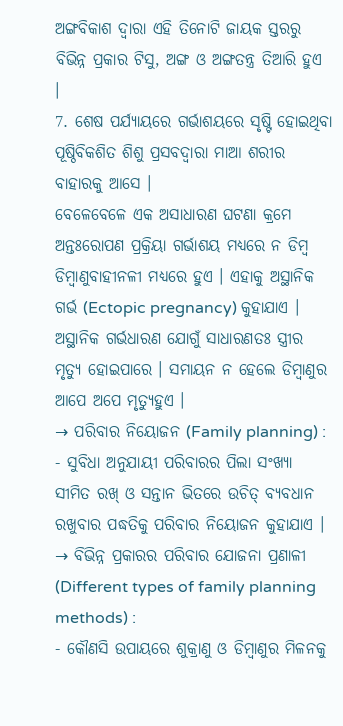ଅଙ୍ଗବିକାଶ ଦ୍ବାରା ଏହି ତିନୋଟି ଜାୟକ ସ୍ତରରୁ ବିଭିନ୍ନ ପ୍ରକାର ଟିସୁ, ଅଙ୍ଗ ଓ ଅଙ୍ଗତନ୍ତ୍ର ତିଆରି ହୁଏ ।
7. ଶେଷ ପର୍ଯ୍ୟାୟରେ ଗର୍ଭାଶୟରେ ସୃଷ୍ଟି ହୋଇଥିବା ପୂଷ୍ଠିବିକଶିତ ଶିଶୁ ପ୍ରସବଦ୍ୱାରା ମାଆ ଶରୀର ବାହାରକୁ ଆସେ ।
ବେଳେବେଳେ ଏକ ଅସାଧାରଣ ଘଟଣା କ୍ରମେ ଅନ୍ତଃରୋପଣ ପ୍ରକ୍ରିୟା ଗର୍ଭାଶୟ ମଧ୍ଯରେ ନ ଡିମ୍ବ ଡିମ୍ବାଣୁବାହୀନଳୀ ମଧ୍ୟରେ ହୁଏ । ଏହାକୁ ଅସ୍ଥାନିକ ଗର୍ଭ (Ectopic pregnancy) କୁହାଯାଏ । ଅସ୍ଥାନିକ ଗର୍ଭଧାରଣ ଯୋଗୁଁ ସାଧାରଣତଃ ସ୍ତ୍ରୀର ମୃତ୍ୟୁ ହୋଇପାରେ । ସମାୟନ ନ ହେଲେ ଡିମ୍ବାଣୁର ଆପେ ଅପେ ମୃତ୍ୟୁହୁଏ ।
→ ପରିବାର ନିୟୋଜନ (Family planning) :
- ସୁବିଧା ଅନୁଯାୟୀ ପରିବାରର ପିଲା ସଂଖ୍ୟା ସୀମିତ ରଖ୍ ଓ ସନ୍ତାନ ଭିତରେ ଉଚିତ୍ ବ୍ୟବଧାନ ରଖୁବାର ପଦ୍ଧତିକୁ ପରିବାର ନିୟୋଜନ କୁହାଯାଏ ।
→ ବିଭିନ୍ନ ପ୍ରକାରର ପରିବାର ଯୋଜନା ପ୍ରଣାଳୀ (Different types of family planning methods) :
- କୌଣସି ଉପାୟରେ ଶୁକ୍ରାଣୁ ଓ ଡିମ୍ବାଣୁର ମିଳନକୁ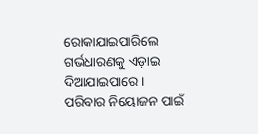ରୋକାଯାଇପାରିଲେ ଗର୍ଭଧାରଣକୁ ଏଡ଼ାଇ ଦିଆଯାଇପାରେ ।
ପରିବାର ନିୟୋଜନ ପାଇଁ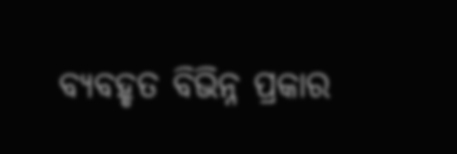ବ୍ୟବହୃତ ବିଭିନ୍ନ ପ୍ରକାର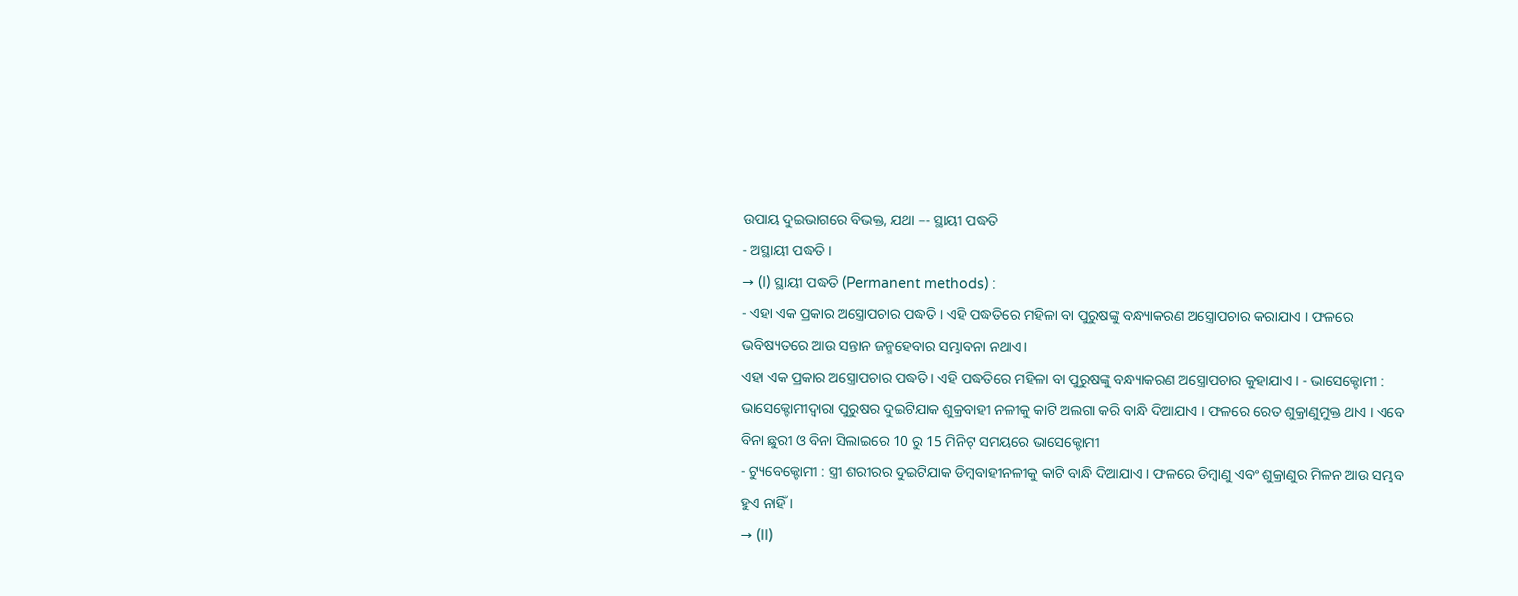ଉପାୟ ଦୁଇଭାଗରେ ବିଭକ୍ତ, ଯଥା –- ସ୍ଥାୟୀ ପଦ୍ଧତି
- ଅସ୍ଥାୟୀ ପଦ୍ଧତି ।
→ (I) ସ୍ଥାୟୀ ପଦ୍ଧତି (Permanent methods) :
- ଏହା ଏକ ପ୍ରକାର ଅସ୍ତ୍ରୋପଚାର ପଦ୍ଧତି । ଏହି ପଦ୍ଧତିରେ ମହିଳା ବା ପୁରୁଷଙ୍କୁ ବନ୍ଧ୍ୟାକରଣ ଅସ୍ତ୍ରୋପଚାର କରାଯାଏ । ଫଳରେ ଭବିଷ୍ୟତରେ ଆଉ ସନ୍ତାନ ଜନ୍ମହେବାର ସମ୍ଭାବନା ନଥାଏ।
ଏହା ଏକ ପ୍ରକାର ଅସ୍ତ୍ରୋପଚାର ପଦ୍ଧତି । ଏହି ପଦ୍ଧତିରେ ମହିଳା ବା ପୁରୁଷଙ୍କୁ ବନ୍ଧ୍ୟାକରଣ ଅସ୍ତ୍ରୋପଚାର କୁହାଯାଏ । - ଭାସେକ୍ଟୋମୀ : ଭାସେକ୍ଟୋମୀଦ୍ୱାରା ପୁରୁଷର ଦୁଇଟିଯାକ ଶୁକ୍ରବାହୀ ନଳୀକୁ କାଟି ଅଲଗା କରି ବାନ୍ଧି ଦିଆଯାଏ । ଫଳରେ ରେତ ଶୁକ୍ରାଣୁମୁକ୍ତ ଥାଏ । ଏବେ ବିନା ଛୁରୀ ଓ ବିନା ସିଲାଇରେ 10 ରୁ 15 ମିନିଟ୍ ସମୟରେ ଭାସେକ୍ଟୋମୀ
- ଟ୍ୟୁବେକ୍ଟୋମୀ : ସ୍ତ୍ରୀ ଶରୀରର ଦୁଇଟିଯାକ ଡିମ୍ବବାହୀନଳୀକୁ କାଟି ବାନ୍ଧି ଦିଆଯାଏ । ଫଳରେ ଡିମ୍ବାଣୁ ଏବଂ ଶୁକ୍ରାଣୁର ମିଳନ ଆଉ ସମ୍ଭବ ହୁଏ ନାହିଁ ।
→ (II)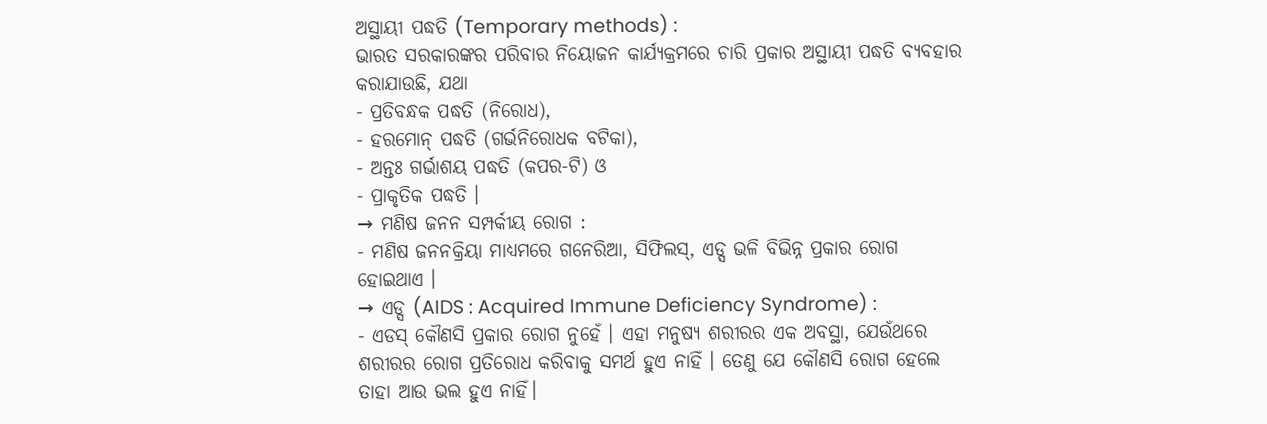ଅସ୍ଥାୟୀ ପଦ୍ଧତି (Temporary methods) :
ଭାରତ ସରକାରଙ୍କର ପରିବାର ନିୟୋଜନ କାର୍ଯ୍ୟକ୍ରମରେ ଚାରି ପ୍ରକାର ଅସ୍ଥାୟୀ ପଦ୍ଧତି ବ୍ୟବହାର କରାଯାଉଛି, ଯଥା
- ପ୍ରତିବନ୍ଧକ ପଦ୍ଧତି (ନିରୋଧ),
- ହରମୋନ୍ ପଦ୍ଧତି (ଗର୍ଭନିରୋଧକ ବଟିକା),
- ଅନ୍ତଃ ଗର୍ଭାଶୟ ପଦ୍ଧତି (କପର-ଟି) ଓ
- ପ୍ରାକୃତିକ ପଦ୍ଧତି ।
→ ମଣିଷ ଜନନ ସମ୍ପର୍କୀୟ ରୋଗ :
- ମଣିଷ ଜନନକ୍ରିୟା ମାଧ୍ୟମରେ ଗନେରିଆ, ସିଫିଲସ୍, ଏଡ୍ସ ଭଳି ବିଭିନ୍ନ ପ୍ରକାର ରୋଗ ହୋଇଥାଏ ।
→ ଏଡ୍ସ (AIDS : Acquired Immune Deficiency Syndrome) :
- ଏଡସ୍ କୌଣସି ପ୍ରକାର ରୋଗ ନୁହେଁ । ଏହା ମନୁଷ୍ୟ ଶରୀରର ଏକ ଅବସ୍ଥା, ଯେଉଁଥରେ ଶରୀରର ରୋଗ ପ୍ରତିରୋଧ କରିବାକୁ ସମର୍ଥ ହୁଏ ନାହିଁ । ତେଣୁ ଯେ କୌଣସି ରୋଗ ହେଲେ ତାହା ଆଉ ଭଲ ହୁଏ ନାହିଁ।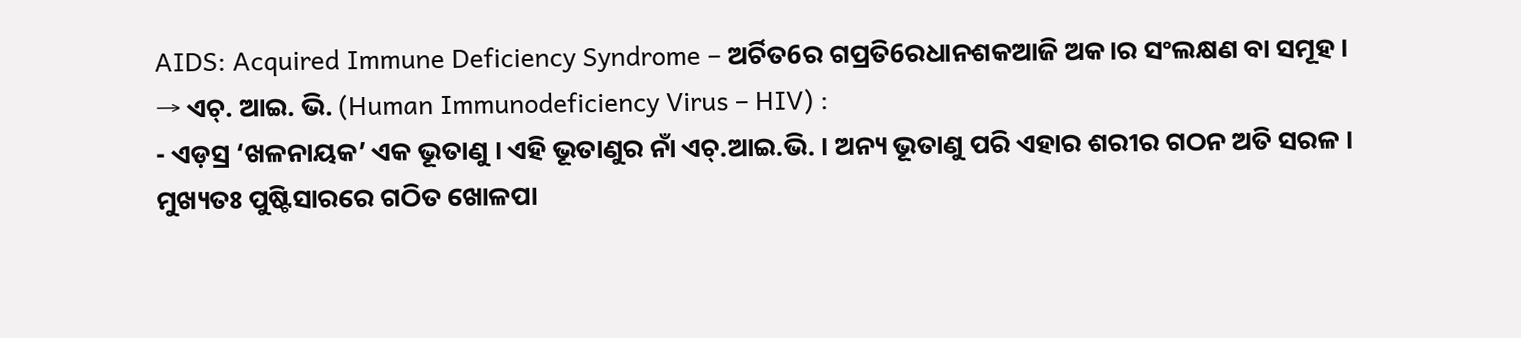AIDS: Acquired Immune Deficiency Syndrome – ଅର୍ଚିତ6ର ଗପ୍ରତି6ରଧାନଶକଆଜି ଅକ।ର ସଂଲକ୍ଷଣ ବା ସମୂହ ।
→ ଏଚ୍. ଆଇ. ଭି. (Human Immunodeficiency Virus – HIV) :
- ଏଡ଼ସ୍ର ‘ଖଳନାୟକ’ ଏକ ଭୂତାଣୁ । ଏହି ଭୂତାଣୁର ନାଁ ଏଚ୍.ଆଇ.ଭି. । ଅନ୍ୟ ଭୂତାଣୁ ପରି ଏହାର ଶରୀର ଗଠନ ଅତି ସରଳ । ମୁଖ୍ୟତଃ ପୁଷ୍ଟିସାରରେ ଗଠିତ ଖୋଳପା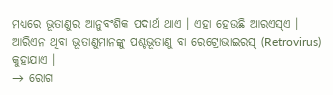ମଧ୍ୟରେ ଭୂତାଣୁର ଆନୁବଂଶିକ ପଦାର୍ଥ ଥାଏ । ଏହା ହେଉଛି ଆରଏସ୍ଏ । ଆରିଏନ ଥିବା ଭୂତାଣୁମାନଙ୍କୁ ପଶ୍ଚଭୂତାଣୁ ବା ରେଟ୍ରୋଭାଇରସ୍ (Retrovirus) କୁହାଯାଏ ।
→ ରୋଗ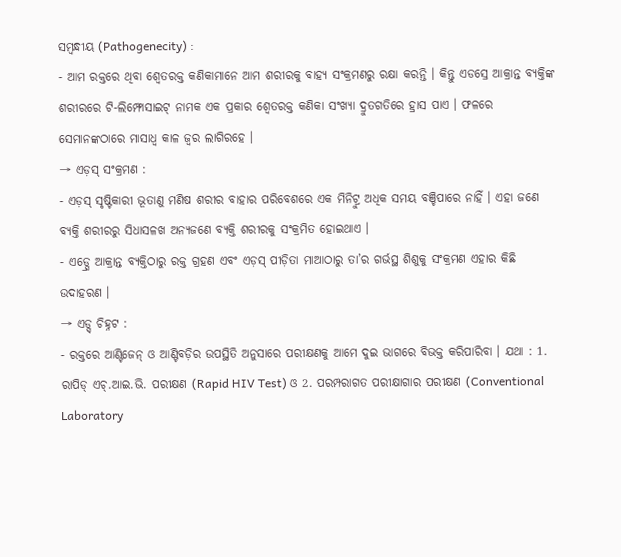ସମ୍ବନ୍ଧୀୟ (Pathogenecity) :
- ଆମ ରକ୍ତରେ ଥିବା ଶ୍ବେତରକ୍ତ କଣିକାମାନେ ଆମ ଶରୀରକୁ ବାହ୍ୟ ସଂକ୍ରମଣରୁ ରକ୍ଷା କରନ୍ତି । କିନ୍ତୁ ଏଡସ୍ରେ ଆକ୍ରାନ୍ତ ବ୍ୟକ୍ତିଙ୍କ ଶରୀରରେ ଟି-ଲିମ୍ଫୋସାଇଟ୍ ନାମକ ଏକ ପ୍ରକାର ଶ୍ୱେତରକ୍ତ କଣିକା ସଂଖ୍ୟା ଦ୍ରୁତଗତିରେ ହ୍ରାସ ପାଏ । ଫଳରେ ସେମାନଙ୍କଠାରେ ମାସାଧ୍ଵ କାଳ ଜ୍ଵର ଲାଗିରହେ ।
→ ଏଡ଼ସ୍ ସଂକ୍ରମଣ :
- ଏଡ଼ସ୍ ସୃଷ୍ଟିକାରୀ ଭୂତାଣୁ ମଣିଷ ଶରୀର ବାହାର ପରିବେଶରେ ଏକ ମିନିଟ୍ରୁ ଅଧିକ ସମୟ ବଞ୍ଚିପାରେ ନାହିଁ । ଏହା ଜଣେ ବ୍ୟକ୍ତି ଶରୀରରୁ ସିଧାସଳଖ ଅନ୍ୟଜଣେ ବ୍ୟକ୍ତି ଶରୀରକୁ ସଂକ୍ରମିତ ହୋଇଥାଏ ।
- ଏଡ୍ସ୍ରେ ଆକ୍ରାନ୍ତ ବ୍ୟକ୍ତିଠାରୁ ରକ୍ତ ଗ୍ରହଣ ଏବଂ ଏଡ଼ସ୍ ପୀଡ଼ିତା ମାଆଠାରୁ ତା’ର ଗର୍ଭସ୍ଥ ଶିଶୁକୁ ସଂକ୍ରମଣ ଏହାର କିଛି ଉଦାହରଣ ।
→ ଏଡ୍ସ୍ ଚିହ୍ନଟ :
- ରକ୍ତରେ ଆଣ୍ଟିଜେନ୍ ଓ ଆଣ୍ଟିବଡ଼ିର ଉପସ୍ଥିତି ଅନୁସାରେ ପରୀକ୍ଷଣକୁ ଆମେ ଦୁଇ ଭାଗରେ ବିଭକ୍ତ କରିପାରିବା । ଯଥା : 1. ରାପିଡ୍ ଏଚ୍.ଆଇ.ଭି. ପରୀକ୍ଷଣ (Rapid HIV Test) ଓ 2. ପରମ୍ପରାଗତ ପରୀକ୍ଷାଗାର ପରୀକ୍ଷଣ (Conventional Laboratory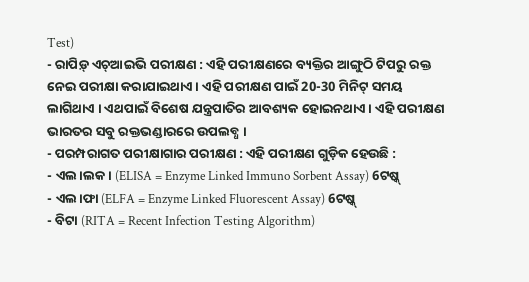Test)
- ରାପିଡ଼୍ ଏଚ୍ଆଇଭି ପରୀକ୍ଷଣ : ଏହି ପରୀକ୍ଷଣରେ ବ୍ୟକ୍ତିର ଆଙ୍ଗୁଠି ଟିପରୁ ରକ୍ତ ନେଇ ପରୀକ୍ଷା କରାଯାଇଥାଏ । ଏହି ପରୀକ୍ଷଣ ପାଇଁ 20-30 ମିନିଟ୍ ସମୟ ଲାଗିଥାଏ । ଏଥପାଇଁ ବିଶେଷ ଯନ୍ତ୍ରପାତିର ଆବଶ୍ୟକ ହୋଇନଥାଏ । ଏହି ପରୀକ୍ଷଣ ଭାରତର ସବୁ ରକ୍ତଭଣ୍ଡାରରେ ଉପଲବ୍ଧ ।
- ପରମ୍ପରାଗତ ପରୀକ୍ଷାଗାର ପରୀକ୍ଷଣ : ଏହି ପରୀକ୍ଷଣ ଗୁଡ଼ିକ ହେଉଛି :
- ଏଲ।ଲକ। (ELISA = Enzyme Linked Immuno Sorbent Assay) 6ଟଷ୍କ୍
- ଏଲ।ଫା (ELFA = Enzyme Linked Fluorescent Assay) 6ଟଷ୍କ୍
- ବିଟା (RITA = Recent Infection Testing Algorithm)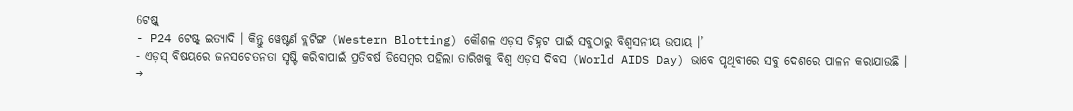6ଟଷ୍କ୍
- P24 ଟେଷ୍ଟ୍ ଇତ୍ୟାଦି । କିନ୍ତୁ ୱେଷ୍ଟର୍ଣ ବ୍ଲଟିଙ୍ଗ (Western Blotting) କୌଶଳ ଏଡ଼ସ ଚିହ୍ନଟ ପାଇଁ ସବୁଠାରୁ ବିଶ୍ୱସନୀୟ ଉପାୟ ।’
- ଏଡ଼ସ୍ ବିଷୟରେ ଜନସଚେତନତା ସୃଷ୍ଟି କରିବାପାଇଁ ପ୍ରତିବର୍ଷ ଡିସେମ୍ବର ପହିଲା ତାରିଖକୁ ବିଶ୍ବ ଏଡ଼ସ ଦିବସ (World AIDS Day) ଭାବେ ପୃଥିବୀରେ ସବୁ ଦେଶରେ ପାଳନ କରାଯାଉଛି ।
→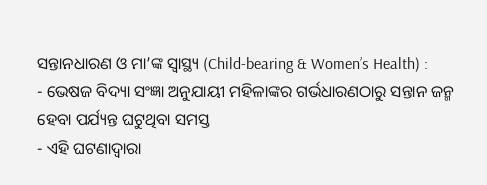ସନ୍ତାନଧାରଣ ଓ ମା’ଙ୍କ ସ୍ବାସ୍ଥ୍ୟ (Child-bearing & Women’s Health) :
- ଭେଷଜ ବିଦ୍ୟା ସଂଜ୍ଞା ଅନୁଯାୟୀ ମହିଳାଙ୍କର ଗର୍ଭଧାରଣଠାରୁ ସନ୍ତାନ ଜନ୍ମ ହେବା ପର୍ଯ୍ୟନ୍ତ ଘଟୁଥିବା ସମସ୍ତ
- ଏହି ଘଟଣାଦ୍ଵାରା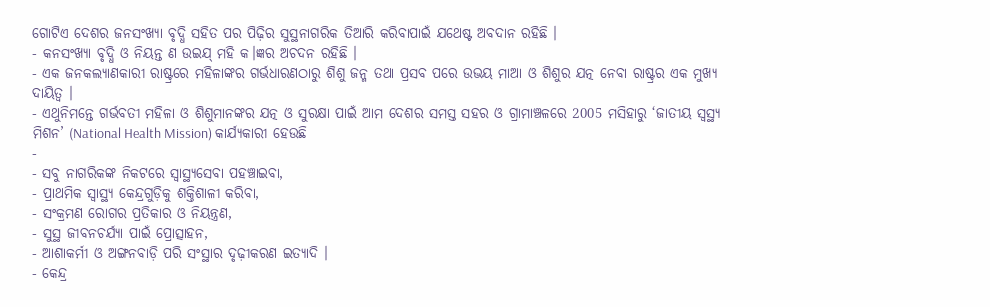ଗୋଟିଏ ଦେଶର ଜନସଂଖ୍ୟା ବୃଦ୍ଧି ସହିତ ପର ପିଢ଼ିର ସୁସ୍ଥନାଗରିକ ତିଆରି କରିବାପାଇଁ ଯଥେଷ୍ଟ ଅବଦାନ ରହିଛି ।
- କନସଂଖ୍ୟା ବୃଦ୍ଧି ଓ ନିୟନ୍ତ ଣ ଉଇଯ୍ ମହି କ।ଜ୍ଞର ଅଚଦନ ରହିଛି ।
- ଏକ ଜନକଲ୍ୟାଣକାରୀ ରାଷ୍ଟ୍ରରେ ମହିଳାଙ୍କର ଗର୍ଭଧାରଣଠାରୁ ଶିଶୁ ଜନ୍ମ ତଥା ପ୍ରସବ ପରେ ଉଭୟ ମାଆ ଓ ଶିଶୁର ଯତ୍ନ ନେବା ରାଷ୍ଟ୍ରର ଏକ ମୁଖ୍ୟ ଦାୟିତ୍ଵ ।
- ଏଥୁନିମନ୍ତେ ଗର୍ଭବତୀ ମହିଳା ଓ ଶିଶୁମାନଙ୍କର ଯତ୍ନ ଓ ସୁରକ୍ଷା ପାଇଁ ଆମ ଦେଶର ସମସ୍ତ ସହର ଓ ଗ୍ରାମାଞ୍ଚଳରେ 2005 ମସିହାରୁ ‘ଜାତୀୟ ସ୍ଵସ୍ଥ୍ୟ ମିଶନ’ (National Health Mission) କାର୍ଯ୍ୟକାରୀ ହେଉଛି
-
- ସବୁ ନାଗରିକଙ୍କ ନିକଟରେ ସ୍ବାସ୍ଥ୍ୟସେବା ପହଞ୍ଚାଇବା,
- ପ୍ରାଥମିକ ସ୍ବାସ୍ଥ୍ୟ କେନ୍ଦ୍ରଗୁଡ଼ିକୁ ଶକ୍ତିଶାଳୀ କରିବା,
- ସଂକ୍ରମଣ ରୋଗର ପ୍ରତିକାର ଓ ନିୟନ୍ତ୍ରଣ,
- ସୁସ୍ଥ ଜୀବନଚର୍ଯ୍ୟା ପାଇଁ ପ୍ରୋତ୍ସାହନ,
- ଆଶାକର୍ମୀ ଓ ଅଙ୍ଗନବାଡ଼ି ପରି ସଂସ୍ଥାର ଦୃଢ଼ୀକରଣ ଇତ୍ୟାଦି ।
- କେନ୍ଦ୍ର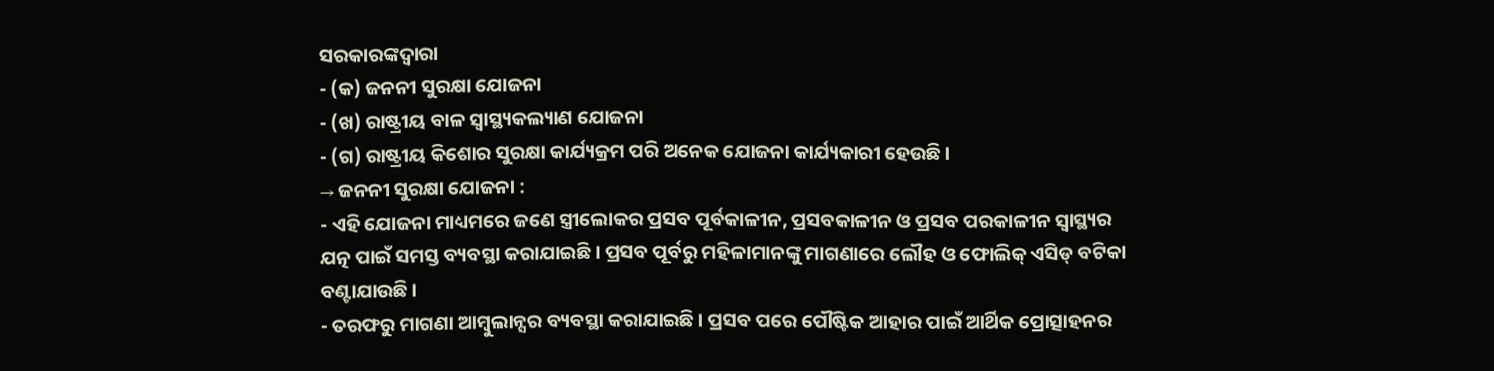ସରକାରଙ୍କଦ୍ବାରା
- (କ) ଜନନୀ ସୁରକ୍ଷା ଯୋଜନା
- (ଖ) ରାଷ୍ଟ୍ରୀୟ ବାଳ ସ୍ଵାସ୍ଥ୍ୟକଲ୍ୟାଣ ଯୋଜନା
- (ଗ) ରାଷ୍ଟ୍ରୀୟ କିଶୋର ସୁରକ୍ଷା କାର୍ଯ୍ୟକ୍ରମ ପରି ଅନେକ ଯୋଜନା କାର୍ଯ୍ୟକାରୀ ହେଉଛି ।
→ ଜନନୀ ସୁରକ୍ଷା ଯୋଜନା :
- ଏହି ଯୋଜନା ମାଧ୍ୟମରେ ଜଣେ ସ୍ତ୍ରୀଲୋକର ପ୍ରସବ ପୂର୍ବକାଳୀନ, ପ୍ରସବକାଳୀନ ଓ ପ୍ରସବ ପରକାଳୀନ ସ୍ବାସ୍ଥ୍ୟର ଯତ୍ନ ପାଇଁ ସମସ୍ତ ବ୍ୟବସ୍ଥା କରାଯାଇଛି । ପ୍ରସବ ପୂର୍ବରୁ ମହିଳାମାନଙ୍କୁ ମାଗଣାରେ ଲୌହ ଓ ଫୋଲିକ୍ ଏସିଡ୍ ବଟିକା ବଣ୍ଟାଯାଉଛି ।
- ତରଫରୁ ମାଗଣା ଆମ୍ବୁଲାନ୍ସର ବ୍ୟବସ୍ଥା କରାଯାଇଛି । ପ୍ରସବ ପରେ ପୌଷ୍ଟିକ ଆହାର ପାଇଁ ଆର୍ଥିକ ପ୍ରୋତ୍ସାହନର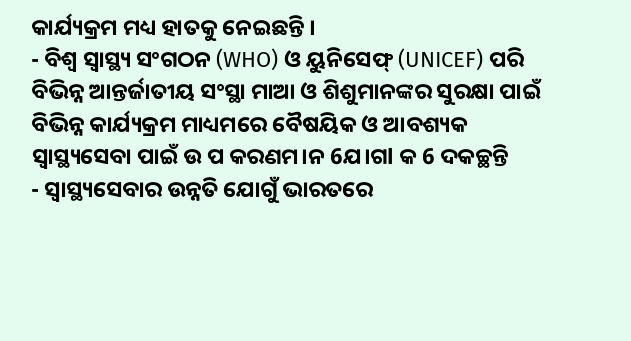କାର୍ଯ୍ୟକ୍ରମ ମଧ୍ୟ ହାତକୁ ନେଇଛନ୍ତି ।
- ବିଶ୍ଵ ସ୍ବାସ୍ଥ୍ୟ ସଂଗଠନ (WHO) ଓ ୟୁନିସେଫ୍ (UNICEF) ପରି ବିଭିନ୍ନ ଆନ୍ତର୍ଜାତୀୟ ସଂସ୍ଥା ମାଆ ଓ ଶିଶୁମାନଙ୍କର ସୁରକ୍ଷା ପାଇଁ ବିଭିନ୍ନ କାର୍ଯ୍ୟକ୍ରମ ମାଧ୍ୟମରେ ବୈଷୟିକ ଓ ଆବଶ୍ୟକ ସ୍ୱାସ୍ଥ୍ୟସେବା ପାଇଁ ଉ ପ କରଣମ।ନ 6ଯ।ଗl କ 6 ଦକଚ୍ଛନ୍ତି
- ସ୍ଵାସ୍ଥ୍ୟସେବାର ଉନ୍ନତି ଯୋଗୁଁ ଭାରତରେ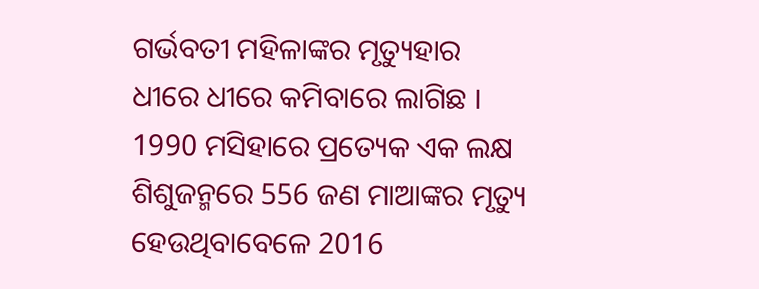ଗର୍ଭବତୀ ମହିଳାଙ୍କର ମୃତ୍ୟୁହାର ଧୀରେ ଧୀରେ କମିବାରେ ଲାଗିଛ । 1990 ମସିହାରେ ପ୍ରତ୍ୟେକ ଏକ ଲକ୍ଷ ଶିଶୁଜନ୍ମରେ 556 ଜଣ ମାଆଙ୍କର ମୃତ୍ୟୁ ହେଉଥିବାବେଳେ 2016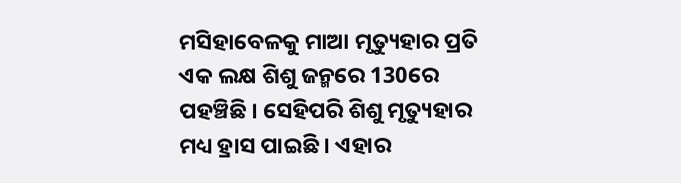ମସିହାବେଳକୁ ମାଆ ମୃତ୍ୟୁହାର ପ୍ରତି ଏକ ଲକ୍ଷ ଶିଶୁ ଜନ୍ମରେ 130ରେ ପହଞ୍ଚିଛି । ସେହିପରି ଶିଶୁ ମୃତ୍ୟୁହାର ମଧ୍ୟ ହ୍ରାସ ପାଇଛି । ଏହାର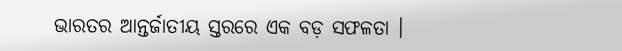ଭାରତର ଆନ୍ତର୍ଜାତୀୟ ସ୍ତରରେ ଏକ ବଡ଼ ସଫଳତା ।